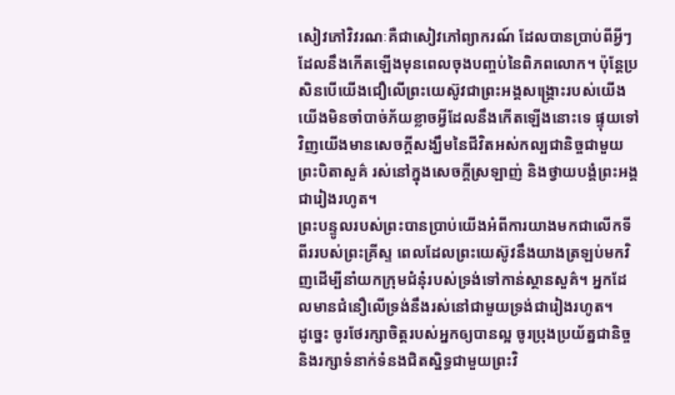សៀវភៅវិវរណៈគឺជាសៀវភៅព្យាករណ៍ ដែលបានប្រាប់ពីអ្វីៗដែលនឹងកើតឡើងមុនពេលចុងបញ្ចប់នៃពិភពលោក។ ប៉ុន្តែប្រសិនបើយើងជឿលើព្រះយេស៊ូវជាព្រះអង្គសង្គ្រោះរបស់យើង យើងមិនចាំបាច់ភ័យខ្លាចអ្វីដែលនឹងកើតឡើងនោះទេ ផ្ទុយទៅវិញយើងមានសេចក្តីសង្ឃឹមនៃជីវិតអស់កល្បជានិច្ចជាមួយព្រះបិតាសួគ៌ រស់នៅក្នុងសេចក្តីស្រឡាញ់ និងថ្វាយបង្គំព្រះអង្គជារៀងរហូត។
ព្រះបន្ទូលរបស់ព្រះបានប្រាប់យើងអំពីការយាងមកជាលើកទីពីររបស់ព្រះគ្រីស្ទ ពេលដែលព្រះយេស៊ូវនឹងយាងត្រឡប់មកវិញដើម្បីនាំយកក្រុមជំនុំរបស់ទ្រង់ទៅកាន់ស្ថានសួគ៌។ អ្នកដែលមានជំនឿលើទ្រង់នឹងរស់នៅជាមួយទ្រង់ជារៀងរហូត។
ដូច្នេះ ចូរថែរក្សាចិត្តរបស់អ្នកឲ្យបានល្អ ចូរប្រុងប្រយ័ត្នជានិច្ច និងរក្សាទំនាក់ទំនងជិតស្និទ្ធជាមួយព្រះវិ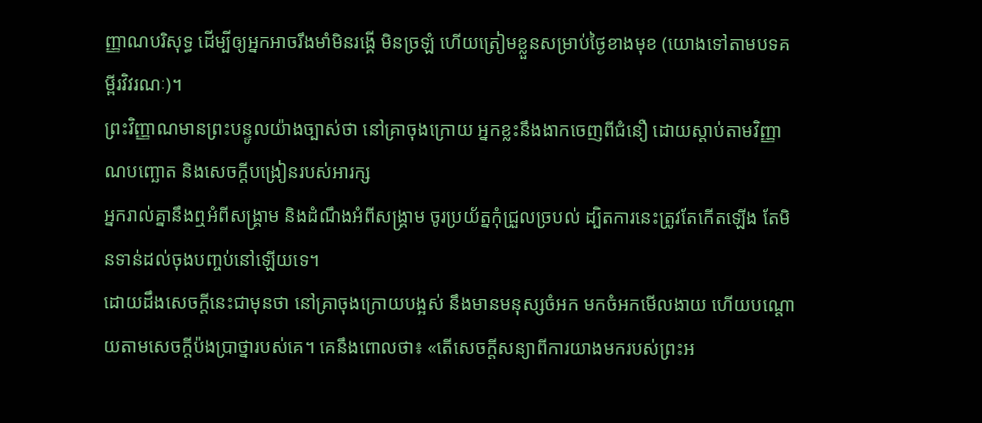ញ្ញាណបរិសុទ្ធ ដើម្បីឲ្យអ្នកអាចរឹងមាំមិនរង្គើ មិនច្រឡំ ហើយត្រៀមខ្លួនសម្រាប់ថ្ងៃខាងមុខ (យោងទៅតាមបទគម្ពីរវិវរណៈ)។
ព្រះវិញ្ញាណមានព្រះបន្ទូលយ៉ាងច្បាស់ថា នៅគ្រាចុងក្រោយ អ្នកខ្លះនឹងងាកចេញពីជំនឿ ដោយស្តាប់តាមវិញ្ញាណបញ្ឆោត និងសេចក្ដីបង្រៀនរបស់អារក្ស
អ្នករាល់គ្នានឹងឮអំពីសង្គ្រាម និងដំណឹងអំពីសង្គ្រាម ចូរប្រយ័ត្នកុំជ្រួលច្របល់ ដ្បិតការនេះត្រូវតែកើតឡើង តែមិនទាន់ដល់ចុងបញ្ចប់នៅឡើយទេ។
ដោយដឹងសេចក្តីនេះជាមុនថា នៅគ្រាចុងក្រោយបង្អស់ នឹងមានមនុស្សចំអក មកចំអកមើលងាយ ហើយបណ្តោយតាមសេចក្ដីប៉ងប្រាថ្នារបស់គេ។ គេនឹងពោលថា៖ «តើសេចក្ដីសន្យាពីការយាងមករបស់ព្រះអ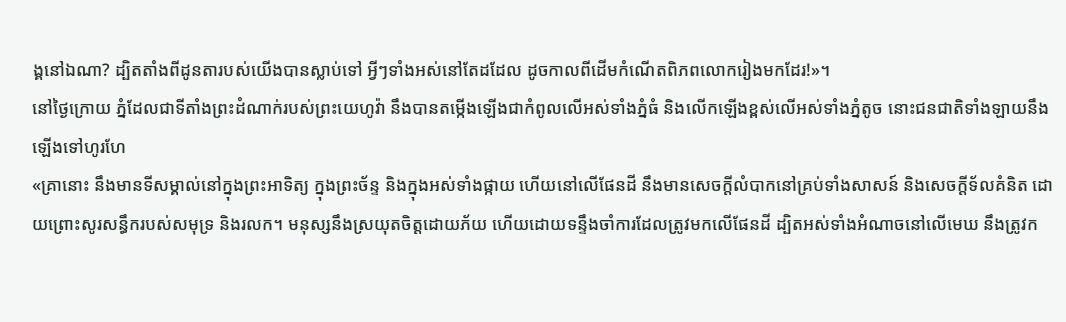ង្គនៅឯណា? ដ្បិតតាំងពីដូនតារបស់យើងបានស្លាប់ទៅ អ្វីៗទាំងអស់នៅតែដដែល ដូចកាលពីដើមកំណើតពិភពលោករៀងមកដែរ!»។
នៅថ្ងៃក្រោយ ភ្នំដែលជាទីតាំងព្រះដំណាក់របស់ព្រះយេហូវ៉ា នឹងបានតម្កើងឡើងជាកំពូលលើអស់ទាំងភ្នំធំ និងលើកឡើងខ្ពស់លើអស់ទាំងភ្នំតូច នោះជនជាតិទាំងឡាយនឹងឡើងទៅហូរហែ
«គ្រានោះ នឹងមានទីសម្គាល់នៅក្នុងព្រះអាទិត្យ ក្នុងព្រះច័ន្ទ និងក្នុងអស់ទាំងផ្កាយ ហើយនៅលើផែនដី នឹងមានសេចក្តីលំបាកនៅគ្រប់ទាំងសាសន៍ និងសេចក្តីទ័លគំនិត ដោយព្រោះសូរសន្ធឹករបស់សមុទ្រ និងរលក។ មនុស្សនឹងស្រយុតចិត្តដោយភ័យ ហើយដោយទន្ទឹងចាំការដែលត្រូវមកលើផែនដី ដ្បិតអស់ទាំងអំណាចនៅលើមេឃ នឹងត្រូវក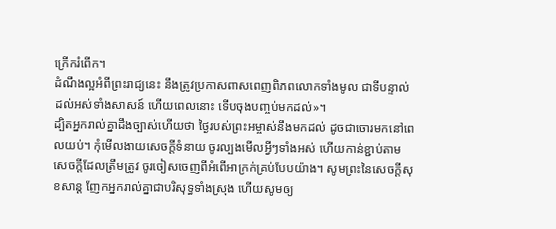ក្រើករំពើក។
ដំណឹងល្អអំពីព្រះរាជ្យនេះ នឹងត្រូវប្រកាសពាសពេញពិភពលោកទាំងមូល ជាទីបន្ទាល់ដល់អស់ទាំងសាសន៍ ហើយពេលនោះ ទើបចុងបញ្ចប់មកដល់»។
ដ្បិតអ្នករាល់គ្នាដឹងច្បាស់ហើយថា ថ្ងៃរបស់ព្រះអម្ចាស់នឹងមកដល់ ដូចជាចោរមកនៅពេលយប់។ កុំមើលងាយសេចក្ដីទំនាយ ចូរល្បងមើលអ្វីៗទាំងអស់ ហើយកាន់ខ្ជាប់តាមសេចក្ដីដែលត្រឹមត្រូវ ចូរចៀសចេញពីអំពើអាក្រក់គ្រប់បែបយ៉ាង។ សូមព្រះនៃសេចក្ដីសុខសាន្ត ញែកអ្នករាល់គ្នាជាបរិសុទ្ធទាំងស្រុង ហើយសូមឲ្យ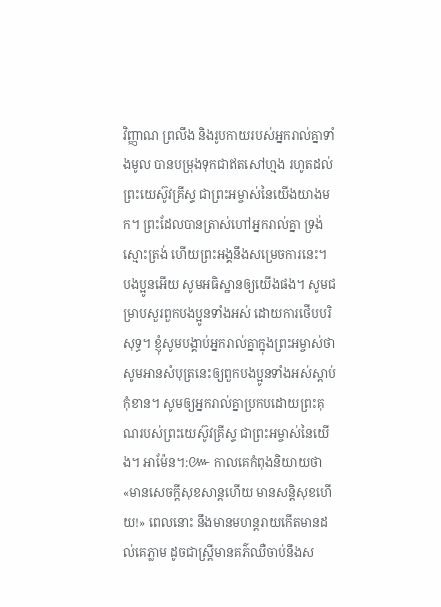វិញ្ញាណ ព្រលឹង និងរូបកាយរបស់អ្នករាល់គ្នាទាំងមូល បានបម្រុងទុកជាឥតសៅហ្មង រហូតដល់ព្រះយេស៊ូវគ្រីស្ទ ជាព្រះអម្ចាស់នៃយើងយាងមក។ ព្រះដែលបានត្រាស់ហៅអ្នករាល់គ្នា ទ្រង់ស្មោះត្រង់ ហើយព្រះអង្គនឹងសម្រេចការនេះ។ បងប្អូនអើយ សូមអធិស្ឋានឲ្យយើងផង។ សូមជម្រាបសួរពួកបងប្អូនទាំងអស់ ដោយការថើបបរិសុទ្ធ។ ខ្ញុំសូមបង្គាប់អ្នករាល់គ្នាក្នុងព្រះអម្ចាស់ថា សូមអានសំបុត្រនេះឲ្យពួកបងប្អូនទាំងអស់ស្តាប់កុំខាន។ សូមឲ្យអ្នករាល់គ្នាប្រកបដោយព្រះគុណរបស់ព្រះយេស៊ូវគ្រីស្ទ ជាព្រះអម្ចាស់នៃយើង។ អាម៉ែន។:៚ កាលគេកំពុងនិយាយថា «មានសេចក្ដីសុខសាន្តហើយ មានសន្ដិសុខហើយ!» ពេលនោះ នឹងមានមហន្តរាយកើតមានដល់គេភ្លាម ដូចជាស្ត្រីមានគភ៌ឈឺចាប់នឹងស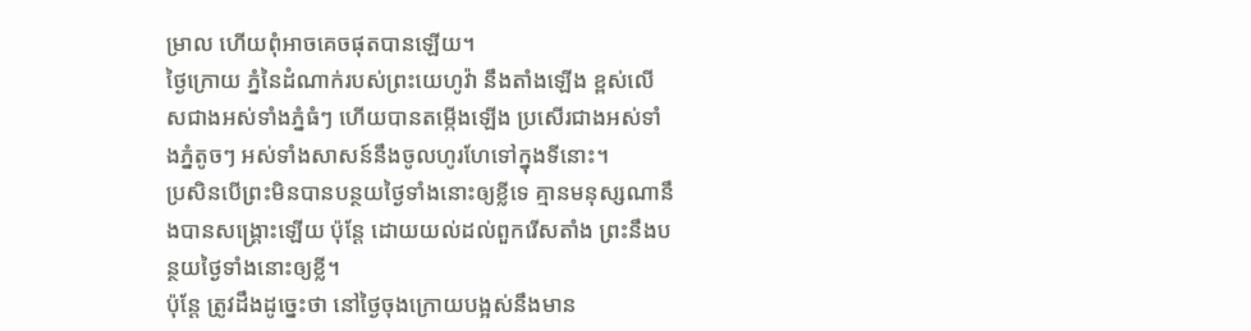ម្រាល ហើយពុំអាចគេចផុតបានឡើយ។
ថ្ងៃក្រោយ ភ្នំនៃដំណាក់របស់ព្រះយេហូវ៉ា នឹងតាំងឡើង ខ្ពស់លើសជាងអស់ទាំងភ្នំធំៗ ហើយបានតម្កើងឡើង ប្រសើរជាងអស់ទាំងភ្នំតូចៗ អស់ទាំងសាសន៍នឹងចូលហូរហែទៅក្នុងទីនោះ។
ប្រសិនបើព្រះមិនបានបន្ថយថ្ងៃទាំងនោះឲ្យខ្លីទេ គ្មានមនុស្សណានឹងបានសង្គ្រោះឡើយ ប៉ុន្តែ ដោយយល់ដល់ពួករើសតាំង ព្រះនឹងបន្ថយថ្ងៃទាំងនោះឲ្យខ្លី។
ប៉ុន្ដែ ត្រូវដឹងដូច្នេះថា នៅថ្ងៃចុងក្រោយបង្អស់នឹងមាន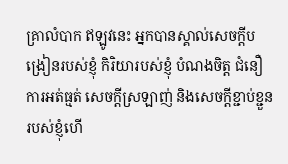គ្រាលំបាក ឥឡូវនេះ អ្នកបានស្គាល់សេចក្ដីបង្រៀនរបស់ខ្ញុំ កិរិយារបស់ខ្ញុំ បំណងចិត្ត ជំនឿ ការអត់ធ្មត់ សេចក្ដីស្រឡាញ់ និងសេចក្ដីខ្ជាប់ខ្ជួនរបស់ខ្ញុំហើ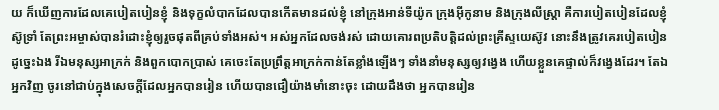យ ក៏ឃើញការដែលគេបៀតបៀនខ្ញុំ និងទុក្ខលំបាកដែលបានកើតមានដល់ខ្ញុំ នៅក្រុងអាន់ទីយ៉ូក ក្រុងអ៊ីកូនាម និងក្រុងលីស្ត្រា គឺការបៀតបៀនដែលខ្ញុំស៊ូទ្រាំ តែព្រះអម្ចាស់បានរំដោះខ្ញុំឲ្យរួចផុតពីគ្រប់ទាំងអស់។ អស់អ្នកដែលចង់រស់ ដោយគោរពប្រតិបត្តិដល់ព្រះគ្រីស្ទយេស៊ូវ នោះនឹងត្រូវគេរបៀតបៀនដូច្នេះឯង រីឯមនុស្សអាក្រក់ និងពួកបោកប្រាស់ គេចេះតែប្រព្រឹត្តអាក្រក់កាន់តែខ្លាំងឡើងៗ ទាំងនាំមនុស្សឲ្យវង្វេង ហើយខ្លួនគេផ្ទាល់ក៏វង្វេងដែរ។ តែឯអ្នកវិញ ចូរនៅជាប់ក្នុងសេចក្ដីដែលអ្នកបានរៀន ហើយបានជឿយ៉ាងមាំនោះចុះ ដោយដឹងថា អ្នកបានរៀន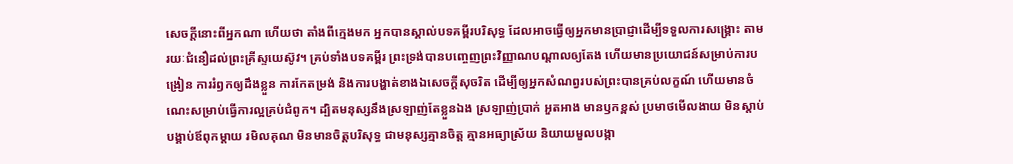សេចក្ដីនោះពីអ្នកណា ហើយថា តាំងពីក្មេងមក អ្នកបានស្គាល់បទគម្ពីរបរិសុទ្ធ ដែលអាចធ្វើឲ្យអ្នកមានប្រាជ្ញាដើម្បីទទួលការសង្គ្រោះ តាមរយៈជំនឿដល់ព្រះគ្រីស្ទយេស៊ូវ។ គ្រប់ទាំងបទគម្ពីរ ព្រះទ្រង់បានបញ្ចេញព្រះវិញ្ញាណបណ្ដាលឲ្យតែង ហើយមានប្រយោជន៍សម្រាប់ការបង្រៀន ការរំឭកឲ្យដឹងខ្លួន ការកែតម្រង់ និងការបង្ហាត់ខាងឯសេចក្ដីសុចរិត ដើម្បីឲ្យអ្នកសំណព្វរបស់ព្រះបានគ្រប់លក្ខណ៍ ហើយមានចំណេះសម្រាប់ធ្វើការល្អគ្រប់ជំពូក។ ដ្បិតមនុស្សនឹងស្រឡាញ់តែខ្លួនឯង ស្រឡាញ់ប្រាក់ អួតអាង មានឫកខ្ពស់ ប្រមាថមើលងាយ មិនស្តាប់បង្គាប់ឪពុកម្តាយ រមិលគុណ មិនមានចិត្តបរិសុទ្ធ ជាមនុស្សគ្មានចិត្ត គ្មានអធ្យាស្រ័យ និយាយមួលបង្កា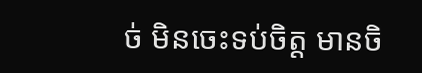ច់ មិនចេះទប់ចិត្ត មានចិ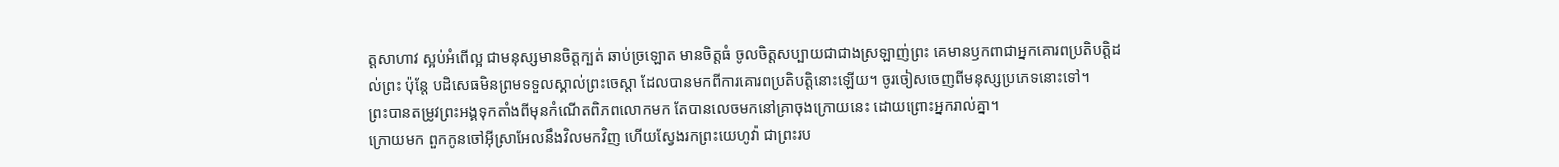ត្តសាហាវ ស្អប់អំពើល្អ ជាមនុស្សមានចិត្តក្បត់ ឆាប់ច្រឡោត មានចិត្តធំ ចូលចិត្តសប្បាយជាជាងស្រឡាញ់ព្រះ គេមានឫកពាជាអ្នកគោរពប្រតិបត្តិដល់ព្រះ ប៉ុន្តែ បដិសេធមិនព្រមទទួលស្គាល់ព្រះចេស្តា ដែលបានមកពីការគោរពប្រតិបត្តិនោះឡើយ។ ចូរចៀសចេញពីមនុស្សប្រភេទនោះទៅ។
ព្រះបានតម្រូវព្រះអង្គទុកតាំងពីមុនកំណើតពិភពលោកមក តែបានលេចមកនៅគ្រាចុងក្រោយនេះ ដោយព្រោះអ្នករាល់គ្នា។
ក្រោយមក ពួកកូនចៅអ៊ីស្រាអែលនឹងវិលមកវិញ ហើយស្វែងរកព្រះយេហូវ៉ា ជាព្រះរប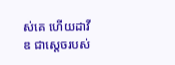ស់គេ ហើយដាវីឌ ជាស្តេចរបស់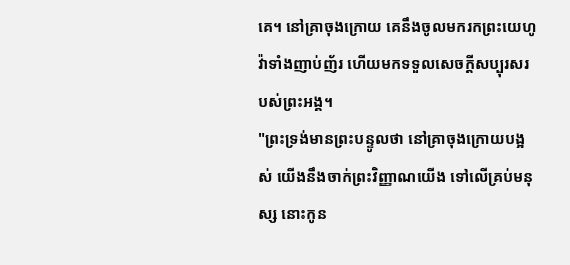គេ។ នៅគ្រាចុងក្រោយ គេនឹងចូលមករកព្រះយេហូវ៉ាទាំងញាប់ញ័រ ហើយមកទទួលសេចក្ដីសប្បុរសរបស់ព្រះអង្គ។
"ព្រះទ្រង់មានព្រះបន្ទូលថា នៅគ្រាចុងក្រោយបង្អស់ យើងនឹងចាក់ព្រះវិញ្ញាណយើង ទៅលើគ្រប់មនុស្ស នោះកូន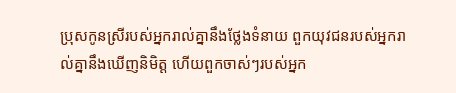ប្រុសកូនស្រីរបស់អ្នករាល់គ្នានឹងថ្លែងទំនាយ ពួកយុវជនរបស់អ្នករាល់គ្នានឹងឃើញនិមិត្ត ហើយពួកចាស់ៗរបស់អ្នក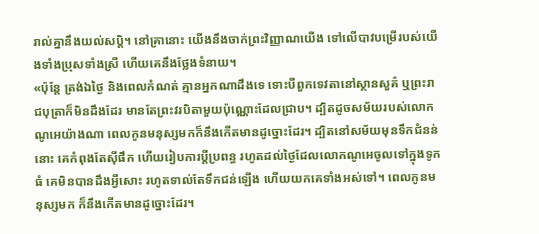រាល់គ្នានឹងយល់សប្តិ។ នៅគ្រានោះ យើងនឹងចាក់ព្រះវិញ្ញាណយើង ទៅលើបាវបម្រើរបស់យើងទាំងប្រុសទាំងស្រី ហើយគេនឹងថ្លែងទំនាយ។
«ប៉ុន្តែ ត្រង់ឯថ្ងៃ និងពេលកំណត់ គ្មានអ្នកណាដឹងទេ ទោះបីពួកទេវតានៅស្ថានសួគ៌ ឬព្រះរាជបុត្រាក៏មិនដឹងដែរ មានតែព្រះវរបិតាមួយប៉ុណ្ណោះដែលជ្រាប។ ដ្បិតដូចសម័យរបស់លោកណូអេយ៉ាងណា ពេលកូនមនុស្សមកក៏នឹងកើតមានដូច្នោះដែរ។ ដ្បិតនៅសម័យមុនទឹកជំនន់នោះ គេកំពុងតែស៊ីផឹក ហើយរៀបការប្តីប្រពន្ធ រហូតដល់ថ្ងៃដែលលោកណូអេចូលទៅក្នុងទូកធំ គេមិនបានដឹងអ្វីសោះ រហូតទាល់តែទឹកជន់ឡើង ហើយយកគេទាំងអស់ទៅ។ ពេលកូនមនុស្សមក ក៏នឹងកើតមានដូច្នោះដែរ។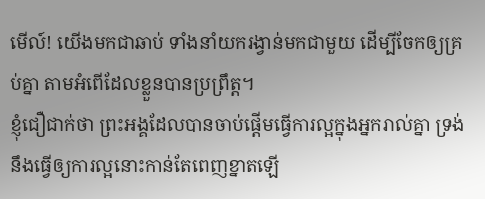មើល៍! យើងមកជាឆាប់ ទាំងនាំយករង្វាន់មកជាមួយ ដើម្បីចែកឲ្យគ្រប់គ្នា តាមអំពើដែលខ្លួនបានប្រព្រឹត្ត។
ខ្ញុំជឿជាក់ថា ព្រះអង្គដែលបានចាប់ផ្តើមធ្វើការល្អក្នុងអ្នករាល់គ្នា ទ្រង់នឹងធ្វើឲ្យការល្អនោះកាន់តែពេញខ្នាតឡើ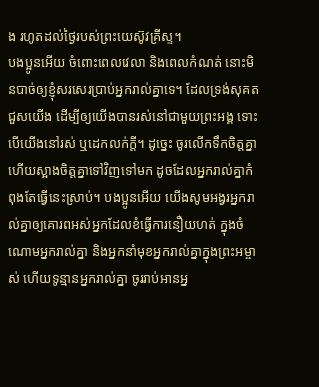ង រហូតដល់ថ្ងៃរបស់ព្រះយេស៊ូវគ្រីស្ទ។
បងប្អូនអើយ ចំពោះពេលវេលា និងពេលកំណត់ នោះមិនបាច់ឲ្យខ្ញុំសរសេរប្រាប់អ្នករាល់គ្នាទេ។ ដែលទ្រង់សុគតជួសយើង ដើម្បីឲ្យយើងបានរស់នៅជាមួយព្រះអង្គ ទោះបើយើងនៅរស់ ឬដេកលក់ក្តី។ ដូច្នេះ ចូរលើកទឹកចិត្តគ្នា ហើយស្អាងចិត្តគ្នាទៅវិញទៅមក ដូចដែលអ្នករាល់គ្នាកំពុងតែធ្វើនេះស្រាប់។ បងប្អូនអើយ យើងសូមអង្វរអ្នករាល់គ្នាឲ្យគោរពអស់អ្នកដែលខំធ្វើការនឿយហត់ ក្នុងចំណោមអ្នករាល់គ្នា និងអ្នកនាំមុខអ្នករាល់គ្នាក្នុងព្រះអម្ចាស់ ហើយទូន្មានអ្នករាល់គ្នា ចូររាប់អានអ្ន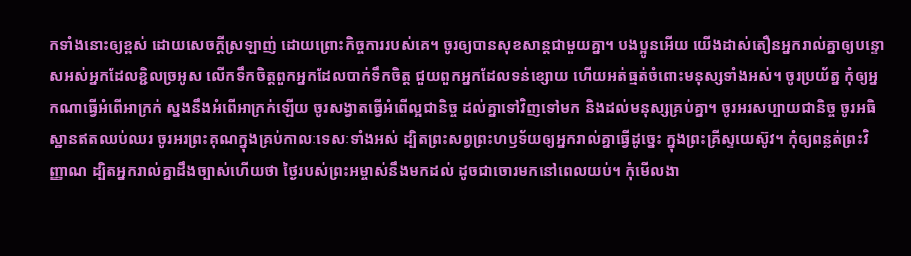កទាំងនោះឲ្យខ្ពស់ ដោយសេចក្ដីស្រឡាញ់ ដោយព្រោះកិច្ចការរបស់គេ។ ចូរឲ្យបានសុខសាន្តជាមួយគ្នា។ បងប្អូនអើយ យើងដាស់តឿនអ្នករាល់គ្នាឲ្យបន្ទោសអស់អ្នកដែលខ្ជិលច្រអូស លើកទឹកចិត្តពួកអ្នកដែលបាក់ទឹកចិត្ត ជួយពួកអ្នកដែលទន់ខ្សោយ ហើយអត់ធ្មត់ចំពោះមនុស្សទាំងអស់។ ចូរប្រយ័ត្ន កុំឲ្យអ្នកណាធ្វើអំពើអាក្រក់ ស្នងនឹងអំពើអាក្រក់ឡើយ ចូរសង្វាតធ្វើអំពើល្អជានិច្ច ដល់គ្នាទៅវិញទៅមក និងដល់មនុស្សគ្រប់គ្នា។ ចូរអរសប្បាយជានិច្ច ចូរអធិស្ឋានឥតឈប់ឈរ ចូរអរព្រះគុណក្នុងគ្រប់កាលៈទេសៈទាំងអស់ ដ្បិតព្រះសព្វព្រះហឫទ័យឲ្យអ្នករាល់គ្នាធ្វើដូច្នេះ ក្នុងព្រះគ្រីស្ទយេស៊ូវ។ កុំឲ្យពន្លត់ព្រះវិញ្ញាណ ដ្បិតអ្នករាល់គ្នាដឹងច្បាស់ហើយថា ថ្ងៃរបស់ព្រះអម្ចាស់នឹងមកដល់ ដូចជាចោរមកនៅពេលយប់។ កុំមើលងា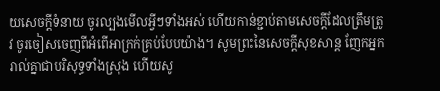យសេចក្ដីទំនាយ ចូរល្បងមើលអ្វីៗទាំងអស់ ហើយកាន់ខ្ជាប់តាមសេចក្ដីដែលត្រឹមត្រូវ ចូរចៀសចេញពីអំពើអាក្រក់គ្រប់បែបយ៉ាង។ សូមព្រះនៃសេចក្ដីសុខសាន្ត ញែកអ្នករាល់គ្នាជាបរិសុទ្ធទាំងស្រុង ហើយសូ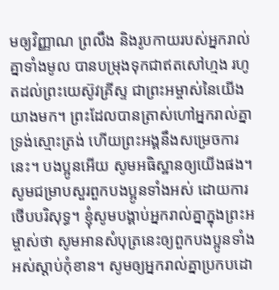មឲ្យវិញ្ញាណ ព្រលឹង និងរូបកាយរបស់អ្នករាល់គ្នាទាំងមូល បានបម្រុងទុកជាឥតសៅហ្មង រហូតដល់ព្រះយេស៊ូវគ្រីស្ទ ជាព្រះអម្ចាស់នៃយើងយាងមក។ ព្រះដែលបានត្រាស់ហៅអ្នករាល់គ្នា ទ្រង់ស្មោះត្រង់ ហើយព្រះអង្គនឹងសម្រេចការនេះ។ បងប្អូនអើយ សូមអធិស្ឋានឲ្យយើងផង។ សូមជម្រាបសួរពួកបងប្អូនទាំងអស់ ដោយការថើបបរិសុទ្ធ។ ខ្ញុំសូមបង្គាប់អ្នករាល់គ្នាក្នុងព្រះអម្ចាស់ថា សូមអានសំបុត្រនេះឲ្យពួកបងប្អូនទាំងអស់ស្តាប់កុំខាន។ សូមឲ្យអ្នករាល់គ្នាប្រកបដោ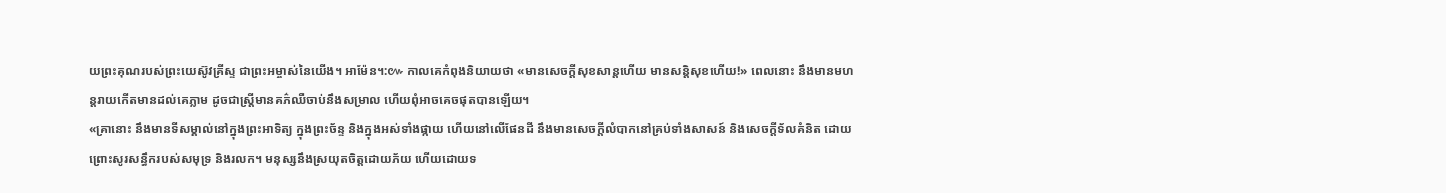យព្រះគុណរបស់ព្រះយេស៊ូវគ្រីស្ទ ជាព្រះអម្ចាស់នៃយើង។ អាម៉ែន។:៚ កាលគេកំពុងនិយាយថា «មានសេចក្ដីសុខសាន្តហើយ មានសន្ដិសុខហើយ!» ពេលនោះ នឹងមានមហន្តរាយកើតមានដល់គេភ្លាម ដូចជាស្ត្រីមានគភ៌ឈឺចាប់នឹងសម្រាល ហើយពុំអាចគេចផុតបានឡើយ។
«គ្រានោះ នឹងមានទីសម្គាល់នៅក្នុងព្រះអាទិត្យ ក្នុងព្រះច័ន្ទ និងក្នុងអស់ទាំងផ្កាយ ហើយនៅលើផែនដី នឹងមានសេចក្តីលំបាកនៅគ្រប់ទាំងសាសន៍ និងសេចក្តីទ័លគំនិត ដោយព្រោះសូរសន្ធឹករបស់សមុទ្រ និងរលក។ មនុស្សនឹងស្រយុតចិត្តដោយភ័យ ហើយដោយទ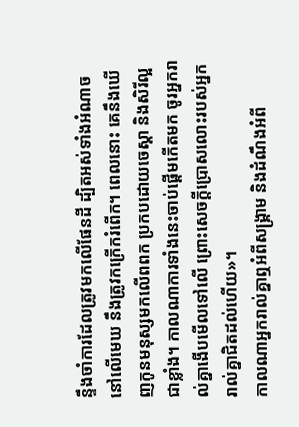ន្ទឹងចាំការដែលត្រូវមកលើផែនដី ដ្បិតអស់ទាំងអំណាចនៅលើមេឃ នឹងត្រូវកក្រើករំពើក។ ពេលនោះ គេនឹងឃើញកូនមនុស្សមកលើពពក ប្រកបដោយចេស្តា និងសិរីល្អជាខ្លាំង។ កាលណាការទាំងនេះចាប់ផ្តើមកើតមក ចូរអ្នករាល់គ្នាងើបមើលទៅលើ ព្រោះសេចក្តីប្រោសលោះរបស់អ្នករាល់គ្នាជិតដល់ហើយ»។
កាលណាអ្នករាល់គ្នាឮអំពីសង្គ្រាម និងដំណឹងអំពី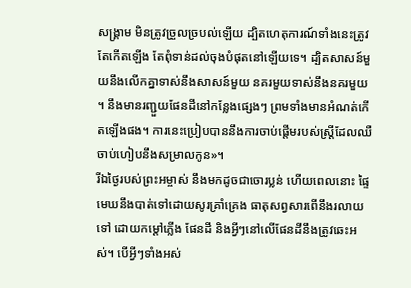សង្គ្រាម មិនត្រូវច្រួលច្របល់ឡើយ ដ្បិតហេតុការណ៍ទាំងនេះត្រូវតែកើតឡើង តែពុំទាន់ដល់ចុងបំផុតនៅឡើយទេ។ ដ្បិតសាសន៍មួយនឹងលើកគ្នាទាស់នឹងសាសន៍មួយ នគរមួយទាស់នឹងនគរមួយ ។ នឹងមានរញ្ជួយផែនដីនៅកន្លែងផ្សេងៗ ព្រមទាំងមានអំណត់កើតឡើងផង។ ការនេះប្រៀបបាននឹងការចាប់ផ្ដើមរបស់ស្ត្រីដែលឈឺចាប់ហៀបនឹងសម្រាលកូន»។
រីឯថ្ងៃរបស់ព្រះអម្ចាស់ នឹងមកដូចជាចោរប្លន់ ហើយពេលនោះ ផ្ទៃមេឃនឹងបាត់ទៅដោយសូរគ្រាំគ្រេង ធាតុសព្វសារពើនឹងរលាយទៅ ដោយកម្ដៅភ្លើង ផែនដី និងអ្វីៗនៅលើផែនដីនឹងត្រូវឆេះអស់។ បើអ្វីៗទាំងអស់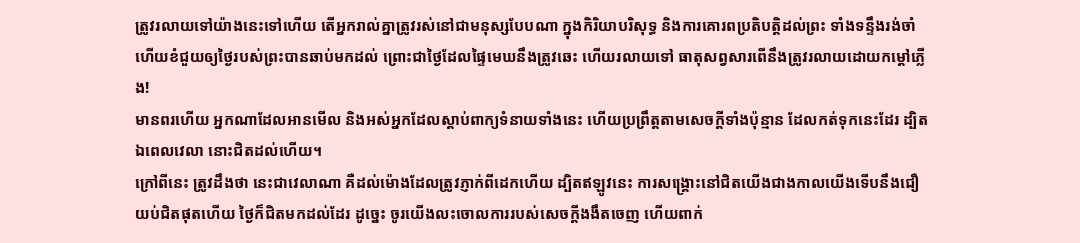ត្រូវរលាយទៅយ៉ាងនេះទៅហើយ តើអ្នករាល់គ្នាត្រូវរស់នៅជាមនុស្សបែបណា ក្នុងកិរិយាបរិសុទ្ធ និងការគោរពប្រតិបត្តិដល់ព្រះ ទាំងទន្ទឹងរង់ចាំ ហើយខំជួយឲ្យថ្ងៃរបស់ព្រះបានឆាប់មកដល់ ព្រោះជាថ្ងៃដែលផ្ទៃមេឃនឹងត្រូវឆេះ ហើយរលាយទៅ ធាតុសព្វសារពើនឹងត្រូវរលាយដោយកម្ដៅភ្លើង!
មានពរហើយ អ្នកណាដែលអានមើល និងអស់អ្នកដែលស្តាប់ពាក្យទំនាយទាំងនេះ ហើយប្រព្រឹត្តតាមសេចក្ដីទាំងប៉ុន្មាន ដែលកត់ទុកនេះដែរ ដ្បិតឯពេលវេលា នោះជិតដល់ហើយ។
ក្រៅពីនេះ ត្រូវដឹងថា នេះជាវេលាណា គឺដល់ម៉ោងដែលត្រូវភ្ញាក់ពីដេកហើយ ដ្បិតឥឡូវនេះ ការសង្គ្រោះនៅជិតយើងជាងកាលយើងទើបនឹងជឿ យប់ជិតផុតហើយ ថ្ងៃក៏ជិតមកដល់ដែរ ដូច្នេះ ចូរយើងលះចោលការរបស់សេចក្តីងងឹតចេញ ហើយពាក់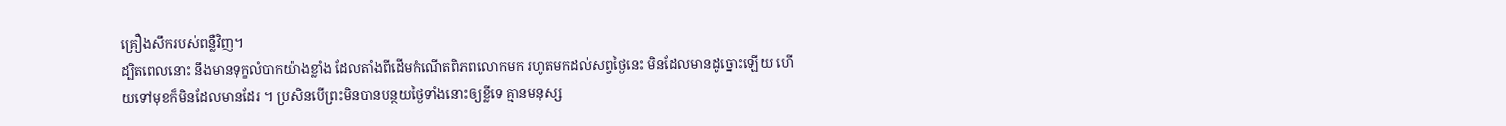គ្រឿងសឹករបស់ពន្លឺវិញ។
ដ្បិតពេលនោះ នឹងមានទុក្ខលំបាកយ៉ាងខ្លាំង ដែលតាំងពីដើមកំណើតពិភពលោកមក រហូតមកដល់សព្វថ្ងៃនេះ មិនដែលមានដូច្នោះឡើយ ហើយទៅមុខក៏មិនដែលមានដែរ ។ ប្រសិនបើព្រះមិនបានបន្ថយថ្ងៃទាំងនោះឲ្យខ្លីទេ គ្មានមនុស្ស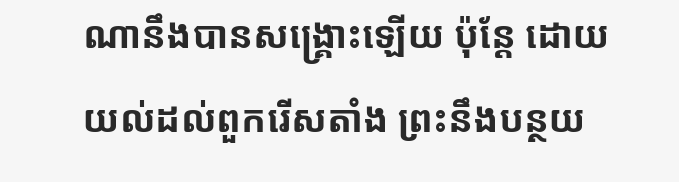ណានឹងបានសង្គ្រោះឡើយ ប៉ុន្តែ ដោយយល់ដល់ពួករើសតាំង ព្រះនឹងបន្ថយ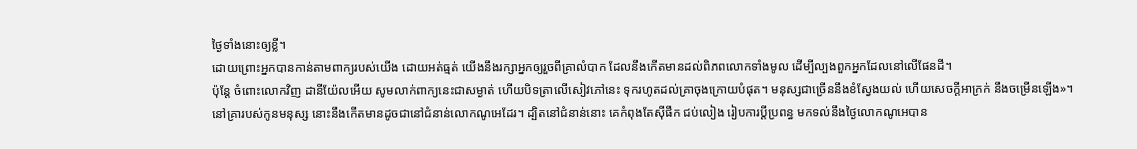ថ្ងៃទាំងនោះឲ្យខ្លី។
ដោយព្រោះអ្នកបានកាន់តាមពាក្យរបស់យើង ដោយអត់ធ្មត់ យើងនឹងរក្សាអ្នកឲ្យរួចពីគ្រាលំបាក ដែលនឹងកើតមានដល់ពិភពលោកទាំងមូល ដើម្បីល្បងពួកអ្នកដែលនៅលើផែនដី។
ប៉ុន្ដែ ចំពោះលោកវិញ ដានីយ៉ែលអើយ សូមលាក់ពាក្យនេះជាសម្ងាត់ ហើយបិទត្រាលើសៀវភៅនេះ ទុករហូតដល់គ្រាចុងក្រោយបំផុត។ មនុស្សជាច្រើននឹងខំស្វែងយល់ ហើយសេចក្ដីអាក្រក់ នឹងចម្រើនឡើង»។
នៅគ្រារបស់កូនមនុស្ស នោះនឹងកើតមានដូចជានៅជំនាន់លោកណូអេដែរ។ ដ្បិតនៅជំនាន់នោះ គេកំពុងតែស៊ីផឹក ជប់លៀង រៀបការប្តីប្រពន្ធ មកទល់នឹងថ្ងៃលោកណូអេបាន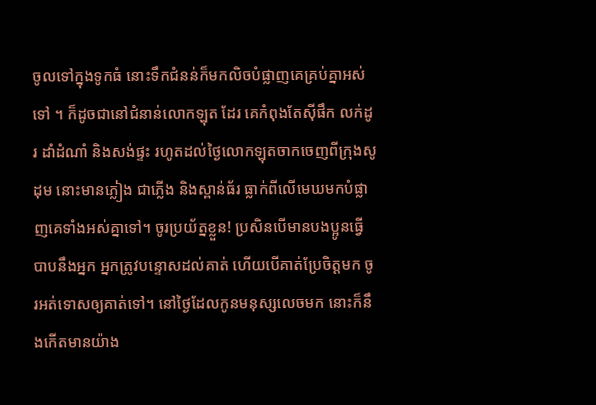ចូលទៅក្នុងទូកធំ នោះទឹកជំនន់ក៏មកលិចបំផ្លាញគេគ្រប់គ្នាអស់ទៅ ។ ក៏ដូចជានៅជំនាន់លោកឡុត ដែរ គេកំពុងតែស៊ីផឹក លក់ដូរ ដាំដំណាំ និងសង់ផ្ទះ រហូតដល់ថ្ងៃលោកឡុតចាកចេញពីក្រុងសូដុម នោះមានភ្លៀង ជាភ្លើង និងស្ពាន់ធ័រ ធ្លាក់ពីលើមេឃមកបំផ្លាញគេទាំងអស់គ្នាទៅ។ ចូរប្រយ័ត្នខ្លួន! ប្រសិនបើមានបងប្អូនធ្វើបាបនឹងអ្នក អ្នកត្រូវបន្ទោសដល់គាត់ ហើយបើគាត់ប្រែចិត្តមក ចូរអត់ទោសឲ្យគាត់ទៅ។ នៅថ្ងៃដែលកូនមនុស្សលេចមក នោះក៏នឹងកើតមានយ៉ាង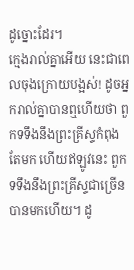ដូច្នោះដែរ។
ក្មេងរាល់គ្នាអើយ នេះជាពេលចុងក្រោយបង្អស់! ដូចអ្នករាល់គ្នាបានឮហើយថា ពួកទទឹងនឹងព្រះគ្រីស្ទកំពុងតែមក ហើយឥឡូវនេះ ពួកទទឹងនឹងព្រះគ្រីស្ទជាច្រើនបានមកហើយ។ ដូ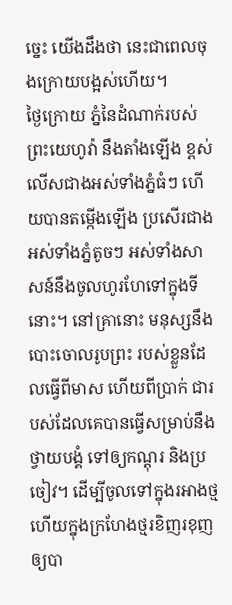ច្នេះ យើងដឹងថា នេះជាពេលចុងក្រោយបង្អស់ហើយ។
ថ្ងៃក្រោយ ភ្នំនៃដំណាក់របស់ព្រះយេហូវ៉ា នឹងតាំងឡើង ខ្ពស់លើសជាងអស់ទាំងភ្នំធំៗ ហើយបានតម្កើងឡើង ប្រសើរជាងអស់ទាំងភ្នំតូចៗ អស់ទាំងសាសន៍នឹងចូលហូរហែទៅក្នុងទីនោះ។ នៅគ្រានោះ មនុស្សនឹងបោះចោលរូបព្រះ របស់ខ្លួនដែលធ្វើពីមាស ហើយពីប្រាក់ ជារបស់ដែលគេបានធ្វើសម្រាប់នឹងថ្វាយបង្គំ ទៅឲ្យកណ្តុរ និងប្រចៀវ។ ដើម្បីចូលទៅក្នុងរអាងថ្ម ហើយក្នុងក្រហែងថ្មរខិញរខុញ ឲ្យបា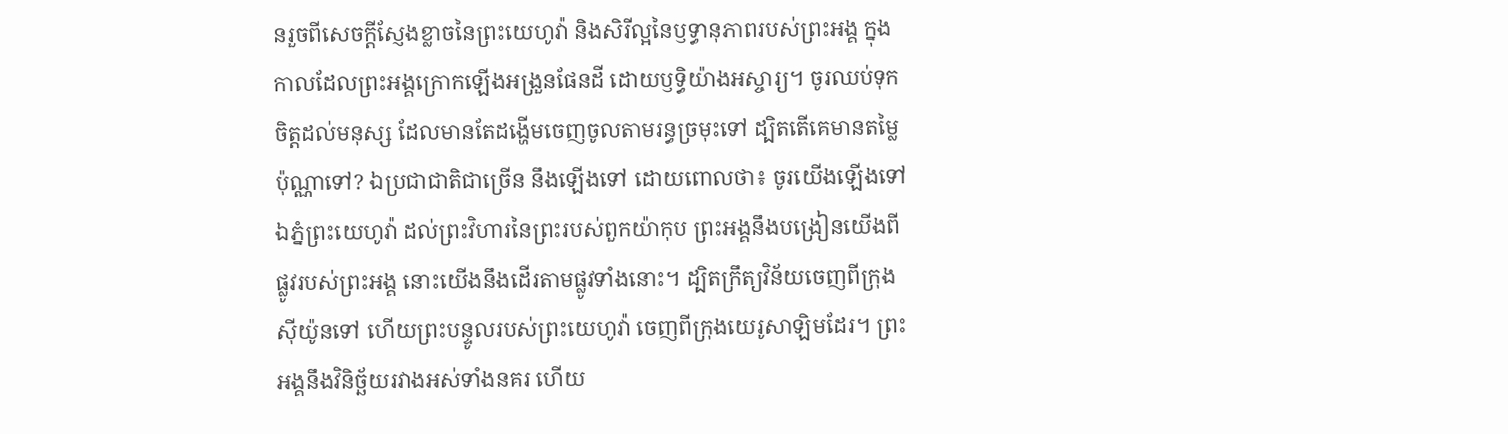នរួចពីសេចក្ដីស្ញែងខ្លាចនៃព្រះយេហូវ៉ា និងសិរីល្អនៃឫទ្ធានុភាពរបស់ព្រះអង្គ ក្នុងកាលដែលព្រះអង្គក្រោកឡើងអង្រួនផែនដី ដោយឫទ្ធិយ៉ាងអស្ចារ្យ។ ចូរឈប់ទុកចិត្តដល់មនុស្ស ដែលមានតែដង្ហើមចេញចូលតាមរន្ធច្រមុះទៅ ដ្បិតតើគេមានតម្លៃប៉ុណ្ណាទៅ? ឯប្រជាជាតិជាច្រើន នឹងឡើងទៅ ដោយពោលថា៖ ចូរយើងឡើងទៅឯភ្នំព្រះយេហូវ៉ា ដល់ព្រះវិហារនៃព្រះរបស់ពួកយ៉ាកុប ព្រះអង្គនឹងបង្រៀនយើងពីផ្លូវរបស់ព្រះអង្គ នោះយើងនឹងដើរតាមផ្លូវទាំងនោះ។ ដ្បិតក្រឹត្យវិន័យចេញពីក្រុងស៊ីយ៉ូនទៅ ហើយព្រះបន្ទូលរបស់ព្រះយេហូវ៉ា ចេញពីក្រុងយេរូសាឡិមដែរ។ ព្រះអង្គនឹងវិនិច្ឆ័យរវាងអស់ទាំងនគរ ហើយ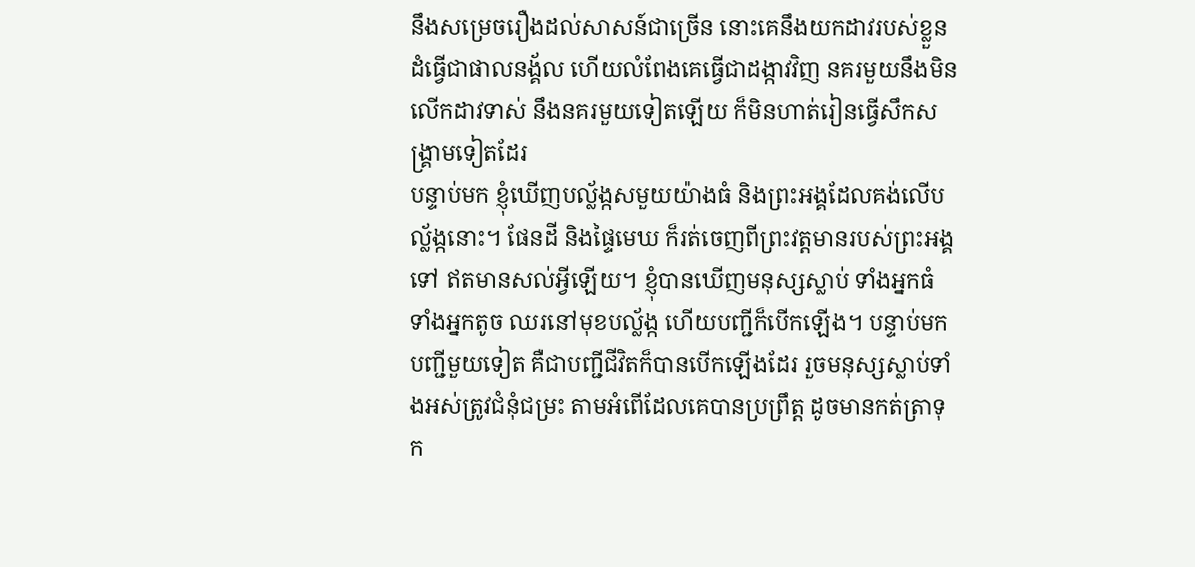នឹងសម្រេចរឿងដល់សាសន៍ជាច្រើន នោះគេនឹងយកដាវរបស់ខ្លួនដំធ្វើជាផាលនង្គ័ល ហើយលំពែងគេធ្វើជាដង្កាវវិញ នគរមួយនឹងមិនលើកដាវទាស់ នឹងនគរមួយទៀតឡើយ ក៏មិនហាត់រៀនធ្វើសឹកសង្គ្រាមទៀតដែរ
បន្ទាប់មក ខ្ញុំឃើញបល្ល័ង្កសមួយយ៉ាងធំ និងព្រះអង្គដែលគង់លើបល្ល័ង្កនោះ។ ផែនដី និងផ្ទៃមេឃ ក៏រត់ចេញពីព្រះវត្តមានរបស់ព្រះអង្គទៅ ឥតមានសល់អ្វីឡើយ។ ខ្ញុំបានឃើញមនុស្សស្លាប់ ទាំងអ្នកធំ ទាំងអ្នកតូច ឈរនៅមុខបល្ល័ង្ក ហើយបញ្ជីក៏បើកឡើង។ បន្ទាប់មក បញ្ជីមួយទៀត គឺជាបញ្ជីជីវិតក៏បានបើកឡើងដែរ រួចមនុស្សស្លាប់ទាំងអស់ត្រូវជំនុំជម្រះ តាមអំពើដែលគេបានប្រព្រឹត្ត ដូចមានកត់ត្រាទុក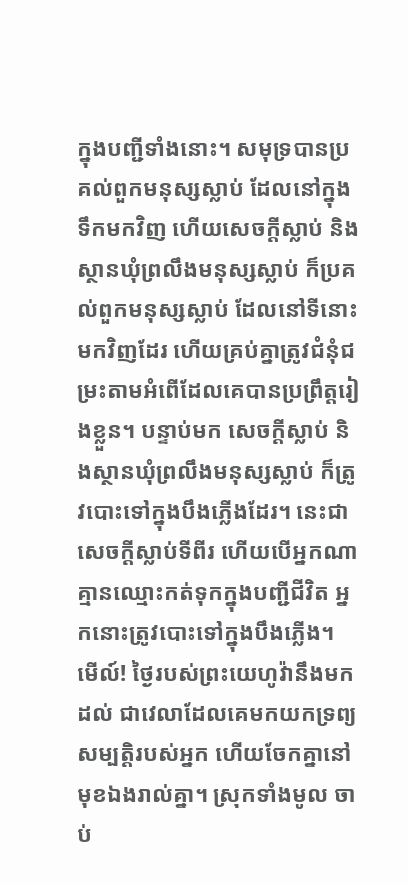ក្នុងបញ្ជីទាំងនោះ។ សមុទ្របានប្រគល់ពួកមនុស្សស្លាប់ ដែលនៅក្នុងទឹកមកវិញ ហើយសេចក្ដីស្លាប់ និងស្ថានឃុំព្រលឹងមនុស្សស្លាប់ ក៏ប្រគល់ពួកមនុស្សស្លាប់ ដែលនៅទីនោះមកវិញដែរ ហើយគ្រប់គ្នាត្រូវជំនុំជម្រះតាមអំពើដែលគេបានប្រព្រឹត្តរៀងខ្លួន។ បន្ទាប់មក សេចក្ដីស្លាប់ និងស្ថានឃុំព្រលឹងមនុស្សស្លាប់ ក៏ត្រូវបោះទៅក្នុងបឹងភ្លើងដែរ។ នេះជាសេចក្ដីស្លាប់ទីពីរ ហើយបើអ្នកណាគ្មានឈ្មោះកត់ទុកក្នុងបញ្ជីជីវិត អ្នកនោះត្រូវបោះទៅក្នុងបឹងភ្លើង។
មើល៍! ថ្ងៃរបស់ព្រះយេហូវ៉ានឹងមកដល់ ជាវេលាដែលគេមកយកទ្រព្យសម្បត្តិរបស់អ្នក ហើយចែកគ្នានៅមុខឯងរាល់គ្នា។ ស្រុកទាំងមូល ចាប់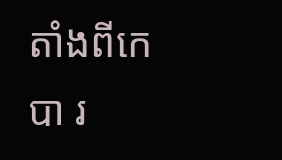តាំងពីកេបា រ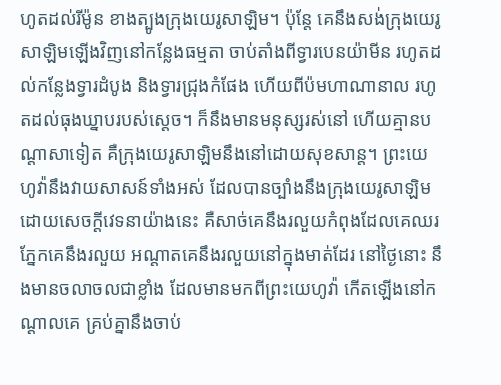ហូតដល់រីម៉ូន ខាងត្បូងក្រុងយេរូសាឡិម។ ប៉ុន្តែ គេនឹងសង់ក្រុងយេរូសាឡិមឡើងវិញនៅកន្លែងធម្មតា ចាប់តាំងពីទ្វារបេនយ៉ាមីន រហូតដល់កន្លែងទ្វារដំបូង និងទ្វារជ្រុងកំផែង ហើយពីប៉មហាណានាល រហូតដល់ធុងឃ្នាបរបស់ស្តេច។ ក៏នឹងមានមនុស្សរស់នៅ ហើយគ្មានបណ្ដាសាទៀត គឺក្រុងយេរូសាឡិមនឹងនៅដោយសុខសាន្ត។ ព្រះយេហូវ៉ានឹងវាយសាសន៍ទាំងអស់ ដែលបានច្បាំងនឹងក្រុងយេរូសាឡិម ដោយសេចក្ដីវេទនាយ៉ាងនេះ គឺសាច់គេនឹងរលួយកំពុងដែលគេឈរ ភ្នែកគេនឹងរលួយ អណ្ដាតគេនឹងរលួយនៅក្នុងមាត់ដែរ នៅថ្ងៃនោះ នឹងមានចលាចលជាខ្លាំង ដែលមានមកពីព្រះយេហូវ៉ា កើតឡើងនៅកណ្ដាលគេ គ្រប់គ្នានឹងចាប់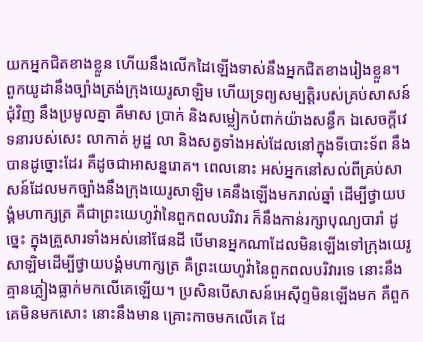យកអ្នកជិតខាងខ្លួន ហើយនឹងលើកដៃឡើងទាស់នឹងអ្នកជិតខាងរៀងខ្លួន។ ពួកយូដានឹងច្បាំងត្រង់ក្រុងយេរូសាឡិម ហើយទ្រព្យសម្បត្តិរបស់គ្រប់សាសន៍ជុំវិញ នឹងប្រមូលគ្នា គឺមាស ប្រាក់ និងសម្លៀកបំពាក់យ៉ាងសន្ធឹក ឯសេចក្ដីវេទនារបស់សេះ លាកាត់ អូដ្ឋ លា និងសត្វទាំងអស់ដែលនៅក្នុងទីបោះទ័ព នឹងបានដូច្នោះដែរ គឺដូចជាអាសន្នរោគ។ ពេលនោះ អស់អ្នកនៅសល់ពីគ្រប់សាសន៍ដែលមកច្បាំងនឹងក្រុងយេរូសាឡិម គេនឹងឡើងមករាល់ឆ្នាំ ដើម្បីថ្វាយបង្គំមហាក្សត្រ គឺជាព្រះយេហូវ៉ានៃពួកពលបរិវារ ក៏នឹងកាន់រក្សាបុណ្យបារាំ ដូច្នេះ ក្នុងគ្រួសារទាំងអស់នៅផែនដី បើមានអ្នកណាដែលមិនឡើងទៅក្រុងយេរូសាឡិមដើម្បីថ្វាយបង្គំមហាក្សត្រ គឺព្រះយេហូវ៉ានៃពួកពលបរិវារទេ នោះនឹងគ្មានភ្លៀងធ្លាក់មកលើគេឡើយ។ ប្រសិនបើសាសន៍អេស៊ីព្ទមិនឡើងមក គឺពួកគេមិនមកសោះ នោះនឹងមាន គ្រោះកាចមកលើគេ ដែ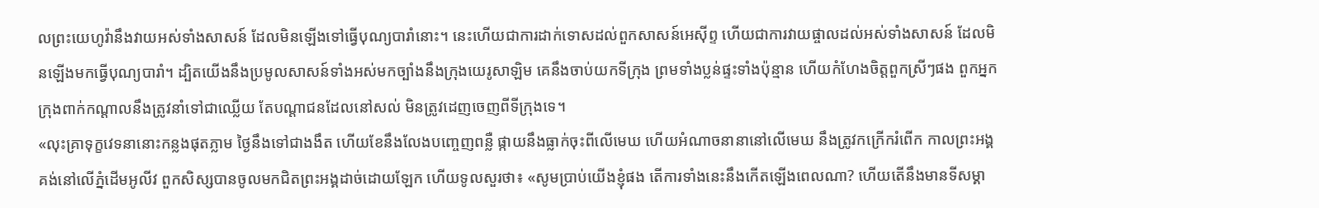លព្រះយេហូវ៉ានឹងវាយអស់ទាំងសាសន៍ ដែលមិនឡើងទៅធ្វើបុណ្យបារាំនោះ។ នេះហើយជាការដាក់ទោសដល់ពួកសាសន៍អេស៊ីព្ទ ហើយជាការវាយផ្ចាលដល់អស់ទាំងសាសន៍ ដែលមិនឡើងមកធ្វើបុណ្យបារាំ។ ដ្បិតយើងនឹងប្រមូលសាសន៍ទាំងអស់មកច្បាំងនឹងក្រុងយេរូសាឡិម គេនឹងចាប់យកទីក្រុង ព្រមទាំងប្លន់ផ្ទះទាំងប៉ុន្មាន ហើយកំហែងចិត្តពួកស្រីៗផង ពួកអ្នកក្រុងពាក់កណ្ដាលនឹងត្រូវនាំទៅជាឈ្លើយ តែបណ្ដាជនដែលនៅសល់ មិនត្រូវដេញចេញពីទីក្រុងទេ។
«លុះគ្រាទុក្ខវេទនានោះកន្លងផុតភ្លាម ថ្ងៃនឹងទៅជាងងឹត ហើយខែនឹងលែងបញ្ចេញពន្លឺ ផ្កាយនឹងធ្លាក់ចុះពីលើមេឃ ហើយអំណាចនានានៅលើមេឃ នឹងត្រូវកក្រើករំពើក កាលព្រះអង្គគង់នៅលើភ្នំដើមអូលីវ ពួកសិស្សបានចូលមកជិតព្រះអង្គដាច់ដោយឡែក ហើយទូលសួរថា៖ «សូមប្រាប់យើងខ្ញុំផង តើការទាំងនេះនឹងកើតឡើងពេលណា? ហើយតើនឹងមានទីសម្គា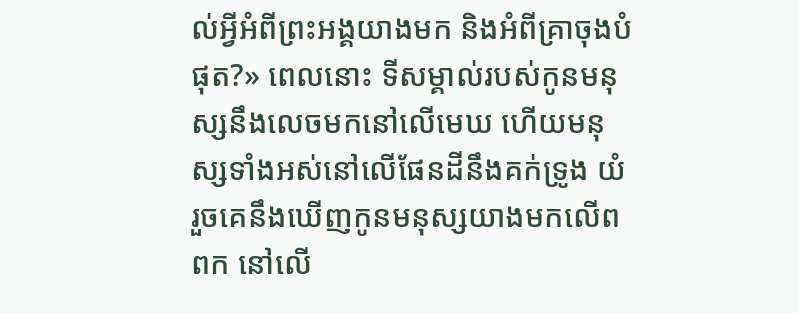ល់អ្វីអំពីព្រះអង្គយាងមក និងអំពីគ្រាចុងបំផុត?» ពេលនោះ ទីសម្គាល់របស់កូនមនុស្សនឹងលេចមកនៅលើមេឃ ហើយមនុស្សទាំងអស់នៅលើផែនដីនឹងគក់ទ្រូង យំ រួចគេនឹងឃើញកូនមនុស្សយាងមកលើពពក នៅលើ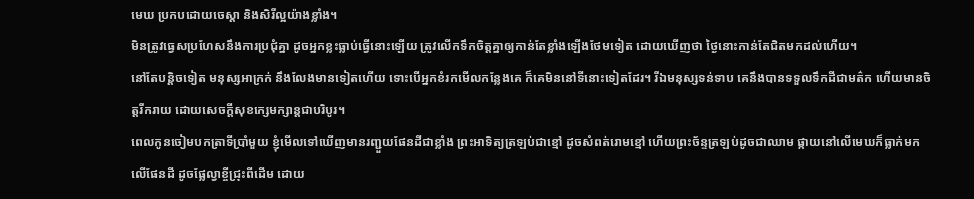មេឃ ប្រកបដោយចេស្តា និងសិរីល្អយ៉ាងខ្លាំង។
មិនត្រូវធ្វេសប្រហែសនឹងការប្រជុំគ្នា ដូចអ្នកខ្លះធ្លាប់ធ្វើនោះឡើយ ត្រូវលើកទឹកចិត្តគ្នាឲ្យកាន់តែខ្លាំងឡើងថែមទៀត ដោយឃើញថា ថ្ងៃនោះកាន់តែជិតមកដល់ហើយ។
នៅតែបន្តិចទៀត មនុស្សអាក្រក់ នឹងលែងមានទៀតហើយ ទោះបើអ្នកខំរកមើលកន្លែងគេ ក៏គេមិននៅទីនោះទៀតដែរ។ រីឯមនុស្សទន់ទាប គេនឹងបានទទួលទឹកដីជាមត៌ក ហើយមានចិត្តរីករាយ ដោយសេចក្ដីសុខក្សេមក្សាន្តជាបរិបូរ។
ពេលកូនចៀមបកត្រាទីប្រាំមួយ ខ្ញុំមើលទៅឃើញមានរញ្ជួយផែនដីជាខ្លាំង ព្រះអាទិត្យត្រឡប់ជាខ្មៅ ដូចសំពត់រោមខ្មៅ ហើយព្រះច័ន្ទត្រឡប់ដូចជាឈាម ផ្កាយនៅលើមេឃក៏ធ្លាក់មកលើផែនដី ដូចផ្លែល្វាខ្ចីជ្រុះពីដើម ដោយ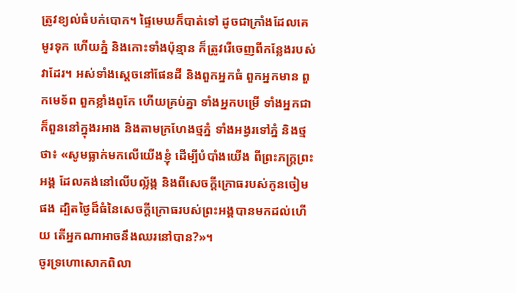ត្រូវខ្យល់ធំបក់បោក។ ផ្ទៃមេឃក៏បាត់ទៅ ដូចជាក្រាំងដែលគេមូរទុក ហើយភ្នំ និងកោះទាំងប៉ុន្មាន ក៏ត្រូវរើចេញពីកន្លែងរបស់វាដែរ។ អស់ទាំងស្តេចនៅផែនដី និងពួកអ្នកធំ ពួកអ្នកមាន ពួកមេទ័ព ពួកខ្លាំងពូកែ ហើយគ្រប់គ្នា ទាំងអ្នកបម្រើ ទាំងអ្នកជា ក៏ពួននៅក្នុងរអាង និងតាមក្រហែងថ្មភ្នំ ទាំងអង្វរទៅភ្នំ និងថ្មថា៖ «សូមធ្លាក់មកលើយើងខ្ញុំ ដើម្បីបំបាំងយើង ពីព្រះភក្ត្រព្រះអង្គ ដែលគង់នៅលើបល្ល័ង្ក និងពីសេចក្ដីក្រោធរបស់កូនចៀមផង ដ្បិតថ្ងៃដ៏ធំនៃសេចក្ដីក្រោធរបស់ព្រះអង្គបានមកដល់ហើយ តើអ្នកណាអាចនឹងឈរនៅបាន?»។
ចូរទ្រហោសោកពិលា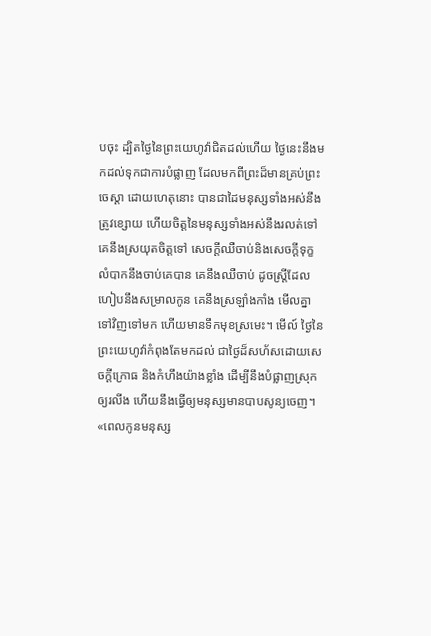បចុះ ដ្បិតថ្ងៃនៃព្រះយេហូវ៉ាជិតដល់ហើយ ថ្ងៃនេះនឹងមកដល់ទុកជាការបំផ្លាញ ដែលមកពីព្រះដ៏មានគ្រប់ព្រះចេស្តា ដោយហេតុនោះ បានជាដៃមនុស្សទាំងអស់នឹងត្រូវខ្សោយ ហើយចិត្តនៃមនុស្សទាំងអស់នឹងរលត់ទៅ គេនឹងស្រយុតចិត្តទៅ សេចក្ដីឈឺចាប់និងសេចក្ដីទុក្ខលំបាកនឹងចាប់គេបាន គេនឹងឈឺចាប់ ដូចស្ត្រីដែលហៀបនឹងសម្រាលកូន គេនឹងស្រឡាំងកាំង មើលគ្នាទៅវិញទៅមក ហើយមានទឹកមុខស្រមេះ។ មើល៍ ថ្ងៃនៃព្រះយេហូវ៉ាកំពុងតែមកដល់ ជាថ្ងៃដ៏សហ័សដោយសេចក្ដីក្រោធ និងកំហឹងយ៉ាងខ្លាំង ដើម្បីនឹងបំផ្លាញស្រុកឲ្យរលីង ហើយនឹងធ្វើឲ្យមនុស្សមានបាបសូន្យចេញ។
«ពេលកូនមនុស្ស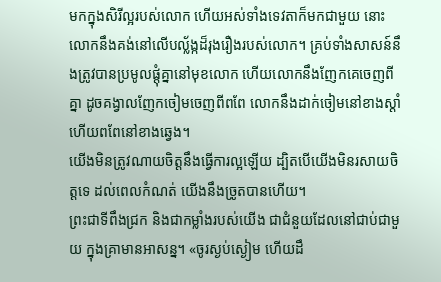មកក្នុងសិរីល្អរបស់លោក ហើយអស់ទាំងទេវតាក៏មកជាមួយ នោះលោកនឹងគង់នៅលើបល្ល័ង្កដ៏រុងរឿងរបស់លោក។ គ្រប់ទាំងសាសន៍នឹងត្រូវបានប្រមូលផ្ដុំគ្នានៅមុខលោក ហើយលោកនឹងញែកគេចេញពីគ្នា ដូចគង្វាលញែកចៀមចេញពីពពែ លោកនឹងដាក់ចៀមនៅខាងស្តាំ ហើយពពែនៅខាងឆ្វេង។
យើងមិនត្រូវណាយចិត្តនឹងធ្វើការល្អឡើយ ដ្បិតបើយើងមិនរសាយចិត្តទេ ដល់ពេលកំណត់ យើងនឹងច្រូតបានហើយ។
ព្រះជាទីពឹងជ្រក និងជាកម្លាំងរបស់យើង ជាជំនួយដែលនៅជាប់ជាមួយ ក្នុងគ្រាមានអាសន្ន។ «ចូរស្ងប់ស្ងៀម ហើយដឹ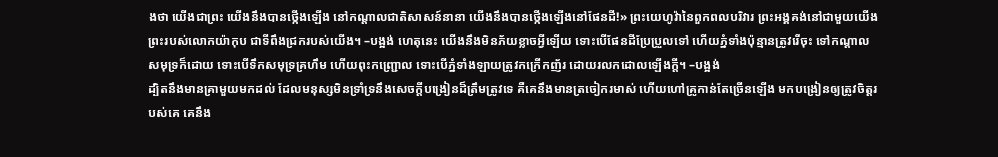ងថា យើងជាព្រះ យើងនឹងបានថ្កើងឡើង នៅកណ្ដាលជាតិសាសន៍នានា យើងនឹងបានថ្កើងឡើងនៅផែនដី!» ព្រះយេហូវ៉ានៃពួកពលបរិវារ ព្រះអង្គគង់នៅជាមួយយើង ព្រះរបស់លោកយ៉ាកុប ជាទីពឹងជ្រករបស់យើង។ –បង្អង់ ហេតុនេះ យើងនឹងមិនភ័យខ្លាចអ្វីឡើយ ទោះបើផែនដីប្រែប្រួលទៅ ហើយភ្នំទាំងប៉ុន្មានត្រូវរើចុះ ទៅកណ្ដាលសមុទ្រក៏ដោយ ទោះបើទឹកសមុទ្រគ្រហឹម ហើយពុះកញ្រ្ជោល ទោះបើភ្នំទាំងឡាយត្រូវកក្រើកញ័រ ដោយរលកដោលឡើងក្ដី។ –បង្អង់
ដ្បិតនឹងមានគ្រាមួយមកដល់ ដែលមនុស្សមិនទ្រាំទ្រនឹងសេចក្ដីបង្រៀនដ៏ត្រឹមត្រូវទេ គឺគេនឹងមានត្រចៀករមាស់ ហើយហៅគ្រូកាន់តែច្រើនឡើង មកបង្រៀនឲ្យត្រូវចិត្តរបស់គេ គេនឹង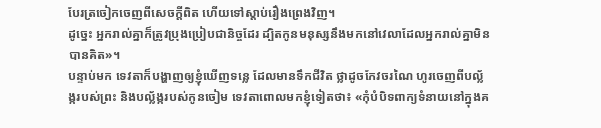បែរត្រចៀកចេញពីសេចក្ដីពិត ហើយទៅស្ដាប់រឿងព្រេងវិញ។
ដូច្នេះ អ្នករាល់គ្នាក៏ត្រូវប្រុងប្រៀបជានិច្ចដែរ ដ្បិតកូនមនុស្សនឹងមកនៅវេលាដែលអ្នករាល់គ្នាមិនបានគិត»។
បន្ទាប់មក ទេវតាក៏បង្ហាញឲ្យខ្ញុំឃើញទន្លេ ដែលមានទឹកជីវិត ថ្លាដូចកែវចរណៃ ហូរចេញពីបល្ល័ង្ករបស់ព្រះ និងបល្ល័ង្ករបស់កូនចៀម ទេវតាពោលមកខ្ញុំទៀតថា៖ «កុំបំបិទពាក្យទំនាយនៅក្នុងគ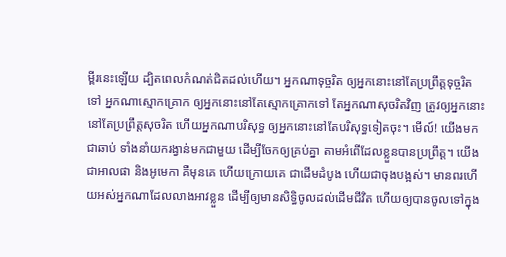ម្ពីរនេះឡើយ ដ្បិតពេលកំណត់ជិតដល់ហើយ។ អ្នកណាទុច្ចរិត ឲ្យអ្នកនោះនៅតែប្រព្រឹត្តទុច្ចរិតទៅ អ្នកណាស្មោកគ្រោក ឲ្យអ្នកនោះនៅតែស្មោកគ្រោកទៅ តែអ្នកណាសុចរិតវិញ ត្រូវឲ្យអ្នកនោះនៅតែប្រព្រឹត្តសុចរិត ហើយអ្នកណាបរិសុទ្ធ ឲ្យអ្នកនោះនៅតែបរិសុទ្ធទៀតចុះ។ មើល៍! យើងមកជាឆាប់ ទាំងនាំយករង្វាន់មកជាមួយ ដើម្បីចែកឲ្យគ្រប់គ្នា តាមអំពើដែលខ្លួនបានប្រព្រឹត្ត។ យើងជាអាលផា និងអូមេកា គឺមុនគេ ហើយក្រោយគេ ជាដើមដំបូង ហើយជាចុងបង្អស់។ មានពរហើយអស់អ្នកណាដែលលាងអាវខ្លួន ដើម្បីឲ្យមានសិទ្ធិចូលដល់ដើមជីវិត ហើយឲ្យបានចូលទៅក្នុង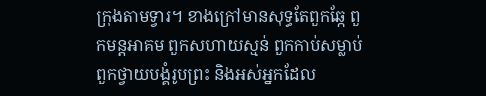ក្រុងតាមទ្វារ។ ខាងក្រៅមានសុទ្ធតែពួកឆ្កែ ពួកមន្តអាគម ពួកសហាយស្មន់ ពួកកាប់សម្លាប់ ពួកថ្វាយបង្គំរូបព្រះ និងអស់អ្នកដែល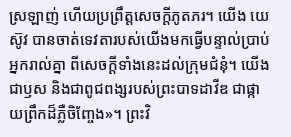ស្រឡាញ់ ហើយប្រព្រឹត្តសេចក្ដីភូតភរ។ យើង យេស៊ូវ បានចាត់ទេវតារបស់យើងមកធ្វើបន្ទាល់ប្រាប់អ្នករាល់គ្នា ពីសេចក្ដីទាំងនេះដល់ក្រុមជំនុំ។ យើងជាឫស និងជាពូជពង្សរបស់ព្រះបាទដាវីឌ ជាផ្កាយព្រឹកដ៏ភ្លឺចិញ្ចែង»។ ព្រះវិ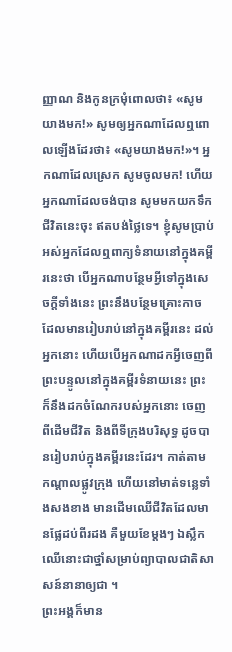ញ្ញាណ និងកូនក្រមុំពោលថា៖ «សូមយាងមក!» សូមឲ្យអ្នកណាដែលឮពោលឡើងដែរថា៖ «សូមយាងមក!»។ អ្នកណាដែលស្រេក សូមចូលមក! ហើយអ្នកណាដែលចង់បាន សូមមកយកទឹកជីវិតនេះចុះ ឥតបង់ថ្លៃទេ។ ខ្ញុំសូមប្រាប់អស់អ្នកដែលឮពាក្យទំនាយនៅក្នុងគម្ពីរនេះថា បើអ្នកណាបន្ថែមអ្វីទៅក្នុងសេចក្ដីទាំងនេះ ព្រះនឹងបន្ថែមគ្រោះកាច ដែលមានរៀបរាប់នៅក្នុងគម្ពីរនេះ ដល់អ្នកនោះ ហើយបើអ្នកណាដកអ្វីចេញពីព្រះបន្ទូលនៅក្នុងគម្ពីរទំនាយនេះ ព្រះក៏នឹងដកចំណែករបស់អ្នកនោះ ចេញពីដើមជីវិត និងពីទីក្រុងបរិសុទ្ធ ដូចបានរៀបរាប់ក្នុងគម្ពីរនេះដែរ។ កាត់តាមកណ្ដាលផ្លូវក្រុង ហើយនៅមាត់ទន្លេទាំងសងខាង មានដើមឈើជីវិតដែលមានផ្លែដប់ពីរដង គឺមួយខែម្តងៗ ឯស្លឹកឈើនោះជាថ្នាំសម្រាប់ព្យាបាលជាតិសាសន៍នានាឲ្យជា ។
ព្រះអង្គក៏មាន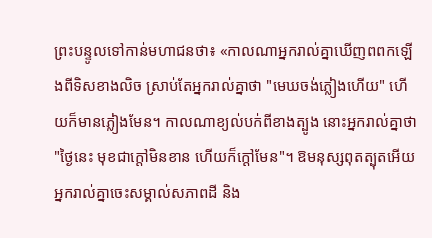ព្រះបន្ទូលទៅកាន់មហាជនថា៖ «កាលណាអ្នករាល់គ្នាឃើញពពកឡើងពីទិសខាងលិច ស្រាប់តែអ្នករាល់គ្នាថា "មេឃចង់ភ្លៀងហើយ" ហើយក៏មានភ្លៀងមែន។ កាលណាខ្យល់បក់ពីខាងត្បូង នោះអ្នករាល់គ្នាថា "ថ្ងៃនេះ មុខជាក្តៅមិនខាន ហើយក៏ក្ដៅមែន"។ ឱមនុស្សពុតត្បុតអើយ អ្នករាល់គ្នាចេះសម្គាល់សភាពដី និង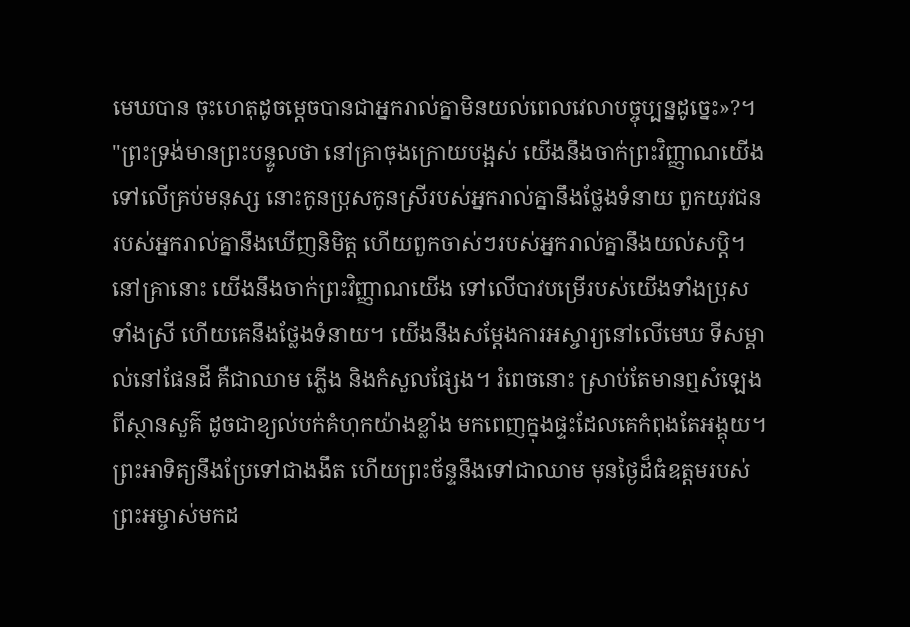មេឃបាន ចុះហេតុដូចម្តេចបានជាអ្នករាល់គ្នាមិនយល់ពេលវេលាបច្ចុប្បន្នដូច្នេះ»?។
"ព្រះទ្រង់មានព្រះបន្ទូលថា នៅគ្រាចុងក្រោយបង្អស់ យើងនឹងចាក់ព្រះវិញ្ញាណយើង ទៅលើគ្រប់មនុស្ស នោះកូនប្រុសកូនស្រីរបស់អ្នករាល់គ្នានឹងថ្លែងទំនាយ ពួកយុវជនរបស់អ្នករាល់គ្នានឹងឃើញនិមិត្ត ហើយពួកចាស់ៗរបស់អ្នករាល់គ្នានឹងយល់សប្តិ។ នៅគ្រានោះ យើងនឹងចាក់ព្រះវិញ្ញាណយើង ទៅលើបាវបម្រើរបស់យើងទាំងប្រុសទាំងស្រី ហើយគេនឹងថ្លែងទំនាយ។ យើងនឹងសម្តែងការអស្ចារ្យនៅលើមេឃ ទីសម្គាល់នៅផែនដី គឺជាឈាម ភ្លើង និងកំសួលផ្សែង។ រំពេចនោះ ស្រាប់តែមានឮសំឡេងពីស្ថានសួគ៌ ដូចជាខ្យល់បក់គំហុកយ៉ាងខ្លាំង មកពេញក្នុងផ្ទះដែលគេកំពុងតែអង្គុយ។ ព្រះអាទិត្យនឹងប្រែទៅជាងងឹត ហើយព្រះច័ន្ទនឹងទៅជាឈាម មុនថ្ងៃដ៏ធំឧត្តមរបស់ព្រះអម្ចាស់មកដ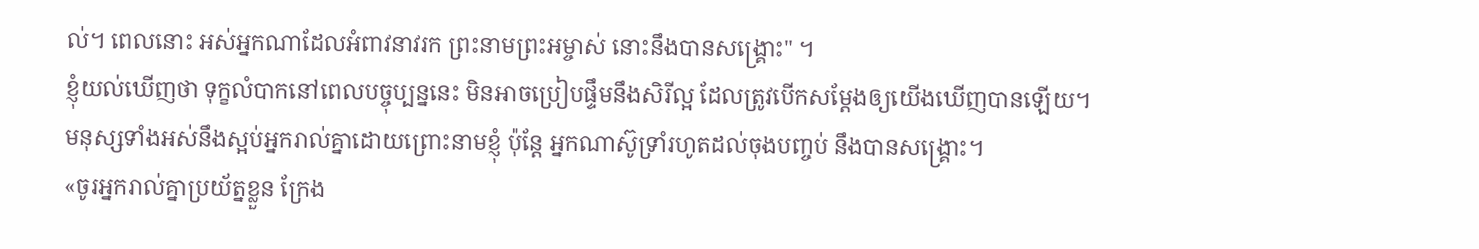ល់។ ពេលនោះ អស់អ្នកណាដែលអំពាវនាវរក ព្រះនាមព្រះអម្ចាស់ នោះនឹងបានសង្គ្រោះ" ។
ខ្ញុំយល់ឃើញថា ទុក្ខលំបាកនៅពេលបច្ចុប្បន្ននេះ មិនអាចប្រៀបផ្ទឹមនឹងសិរីល្អ ដែលត្រូវបើកសម្ដែងឲ្យយើងឃើញបានឡើយ។
មនុស្សទាំងអស់នឹងស្អប់អ្នករាល់គ្នាដោយព្រោះនាមខ្ញុំ ប៉ុន្តែ អ្នកណាស៊ូទ្រាំរហូតដល់ចុងបញ្ចប់ នឹងបានសង្គ្រោះ។
«ចូរអ្នករាល់គ្នាប្រយ័ត្នខ្លួន ក្រែង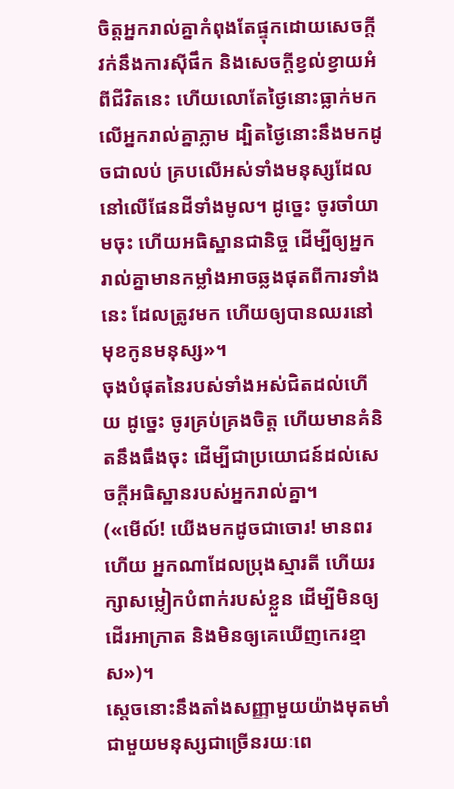ចិត្តអ្នករាល់គ្នាកំពុងតែផ្ទុកដោយសេចក្តីវក់នឹងការស៊ីផឹក និងសេចក្តីខ្វល់ខ្វាយអំពីជីវិតនេះ ហើយលោតែថ្ងៃនោះធ្លាក់មកលើអ្នករាល់គ្នាភ្លាម ដ្បិតថ្ងៃនោះនឹងមកដូចជាលប់ គ្របលើអស់ទាំងមនុស្សដែលនៅលើផែនដីទាំងមូល។ ដូច្នេះ ចូរចាំយាមចុះ ហើយអធិស្ឋានជានិច្ច ដើម្បីឲ្យអ្នករាល់គ្នាមានកម្លាំងអាចឆ្លងផុតពីការទាំងនេះ ដែលត្រូវមក ហើយឲ្យបានឈរនៅមុខកូនមនុស្ស»។
ចុងបំផុតនៃរបស់ទាំងអស់ជិតដល់ហើយ ដូច្នេះ ចូរគ្រប់គ្រងចិត្ត ហើយមានគំនិតនឹងធឹងចុះ ដើម្បីជាប្រយោជន៍ដល់សេចក្តីអធិស្ឋានរបស់អ្នករាល់គ្នា។
(«មើល៍! យើងមកដូចជាចោរ! មានពរហើយ អ្នកណាដែលប្រុងស្មារតី ហើយរក្សាសម្លៀកបំពាក់របស់ខ្លួន ដើម្បីមិនឲ្យដើរអាក្រាត និងមិនឲ្យគេឃើញកេរខ្មាស»)។
ស្ដេចនោះនឹងតាំងសញ្ញាមួយយ៉ាងមុតមាំជាមួយមនុស្សជាច្រើនរយៈពេ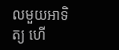លមួយអាទិត្យ ហើ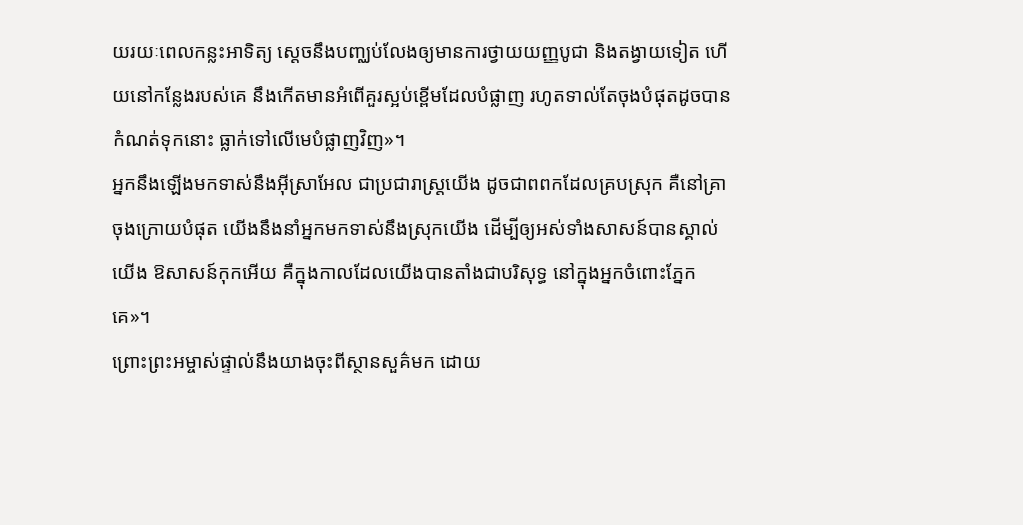យរយៈពេលកន្លះអាទិត្យ ស្ដេចនឹងបញ្ឈប់លែងឲ្យមានការថ្វាយយញ្ញបូជា និងតង្វាយទៀត ហើយនៅកន្លែងរបស់គេ នឹងកើតមានអំពើគួរស្អប់ខ្ពើមដែលបំផ្លាញ រហូតទាល់តែចុងបំផុតដូចបានកំណត់ទុកនោះ ធ្លាក់ទៅលើមេបំផ្លាញវិញ»។
អ្នកនឹងឡើងមកទាស់នឹងអ៊ីស្រាអែល ជាប្រជារាស្ត្រយើង ដូចជាពពកដែលគ្របស្រុក គឺនៅគ្រាចុងក្រោយបំផុត យើងនឹងនាំអ្នកមកទាស់នឹងស្រុកយើង ដើម្បីឲ្យអស់ទាំងសាសន៍បានស្គាល់យើង ឱសាសន៍កុកអើយ គឺក្នុងកាលដែលយើងបានតាំងជាបរិសុទ្ធ នៅក្នុងអ្នកចំពោះភ្នែកគេ»។
ព្រោះព្រះអម្ចាស់ផ្ទាល់នឹងយាងចុះពីស្ថានសួគ៌មក ដោយ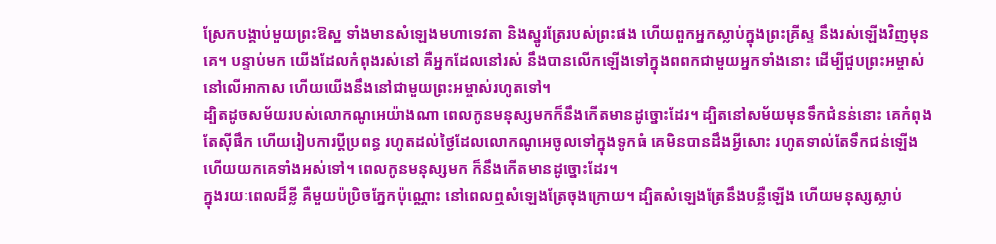ស្រែកបង្គាប់មួយព្រះឱស្ឋ ទាំងមានសំឡេងមហាទេវតា និងស្នូរត្រែរបស់ព្រះផង ហើយពួកអ្នកស្លាប់ក្នុងព្រះគ្រីស្ទ នឹងរស់ឡើងវិញមុនគេ។ បន្ទាប់មក យើងដែលកំពុងរស់នៅ គឺអ្នកដែលនៅរស់ នឹងបានលើកឡើងទៅក្នុងពពកជាមួយអ្នកទាំងនោះ ដើម្បីជួបព្រះអម្ចាស់នៅលើអាកាស ហើយយើងនឹងនៅជាមួយព្រះអម្ចាស់រហូតទៅ។
ដ្បិតដូចសម័យរបស់លោកណូអេយ៉ាងណា ពេលកូនមនុស្សមកក៏នឹងកើតមានដូច្នោះដែរ។ ដ្បិតនៅសម័យមុនទឹកជំនន់នោះ គេកំពុងតែស៊ីផឹក ហើយរៀបការប្តីប្រពន្ធ រហូតដល់ថ្ងៃដែលលោកណូអេចូលទៅក្នុងទូកធំ គេមិនបានដឹងអ្វីសោះ រហូតទាល់តែទឹកជន់ឡើង ហើយយកគេទាំងអស់ទៅ។ ពេលកូនមនុស្សមក ក៏នឹងកើតមានដូច្នោះដែរ។
ក្នុងរយៈពេលដ៏ខ្លី គឺមួយប៉ប្រិចភ្នែកប៉ុណ្ណោះ នៅពេលឮសំឡេងត្រែចុងក្រោយ។ ដ្បិតសំឡេងត្រែនឹងបន្លឺឡើង ហើយមនុស្សស្លាប់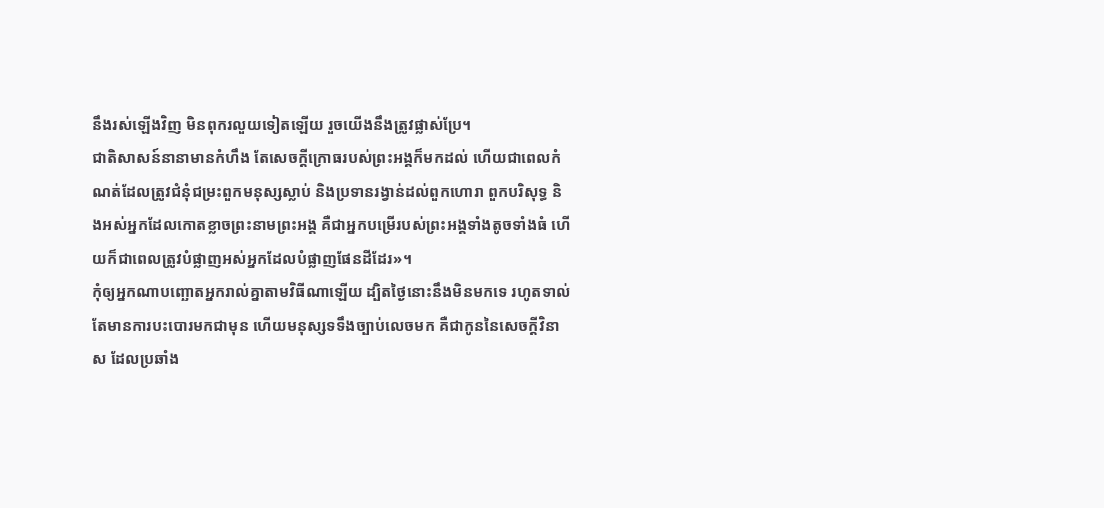នឹងរស់ឡើងវិញ មិនពុករលួយទៀតឡើយ រួចយើងនឹងត្រូវផ្លាស់ប្រែ។
ជាតិសាសន៍នានាមានកំហឹង តែសេចក្តីក្រោធរបស់ព្រះអង្គក៏មកដល់ ហើយជាពេលកំណត់ដែលត្រូវជំនុំជម្រះពួកមនុស្សស្លាប់ និងប្រទានរង្វាន់ដល់ពួកហោរា ពួកបរិសុទ្ធ និងអស់អ្នកដែលកោតខ្លាចព្រះនាមព្រះអង្គ គឺជាអ្នកបម្រើរបស់ព្រះអង្គទាំងតូចទាំងធំ ហើយក៏ជាពេលត្រូវបំផ្លាញអស់អ្នកដែលបំផ្លាញផែនដីដែរ»។
កុំឲ្យអ្នកណាបញ្ឆោតអ្នករាល់គ្នាតាមវិធីណាឡើយ ដ្បិតថ្ងៃនោះនឹងមិនមកទេ រហូតទាល់តែមានការបះបោរមកជាមុន ហើយមនុស្សទទឹងច្បាប់លេចមក គឺជាកូននៃសេចក្ដីវិនាស ដែលប្រឆាំង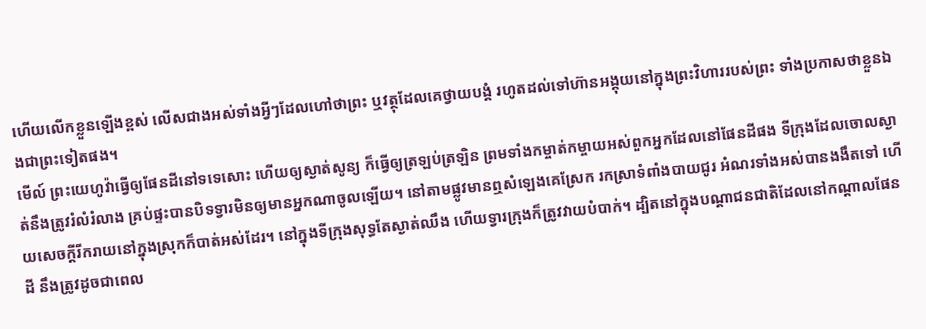ហើយលើកខ្លួនឡើងខ្ពស់ លើសជាងអស់ទាំងអ្វីៗដែលហៅថាព្រះ ឬវត្ថុដែលគេថ្វាយបង្គំ រហូតដល់ទៅហ៊ានអង្គុយនៅក្នុងព្រះវិហាររបស់ព្រះ ទាំងប្រកាសថាខ្លួនឯងជាព្រះទៀតផង។
មើល៍ ព្រះយេហូវ៉ាធ្វើឲ្យផែនដីនៅទទេសោះ ហើយឲ្យស្ងាត់សូន្យ ក៏ធ្វើឲ្យត្រឡប់ត្រឡិន ព្រមទាំងកម្ចាត់កម្ចាយអស់ពួកអ្នកដែលនៅផែនដីផង ទីក្រុងដែលចោលស្ងាត់នឹងត្រូវរំលំរំលាង គ្រប់ផ្ទះបានបិទទ្វារមិនឲ្យមានអ្នកណាចូលឡើយ។ នៅតាមផ្លូវមានឮសំឡេងគេស្រែក រកស្រាទំពាំងបាយជូរ អំណរទាំងអស់បានងងឹតទៅ ហើយសេចក្ដីរីករាយនៅក្នុងស្រុកក៏បាត់អស់ដែរ។ នៅក្នុងទីក្រុងសុទ្ធតែស្ងាត់ឈឹង ហើយទ្វារក្រុងក៏ត្រូវវាយបំបាក់។ ដ្បិតនៅក្នុងបណ្ដាជនជាតិដែលនៅកណ្ដាលផែនដី នឹងត្រូវដូចជាពេល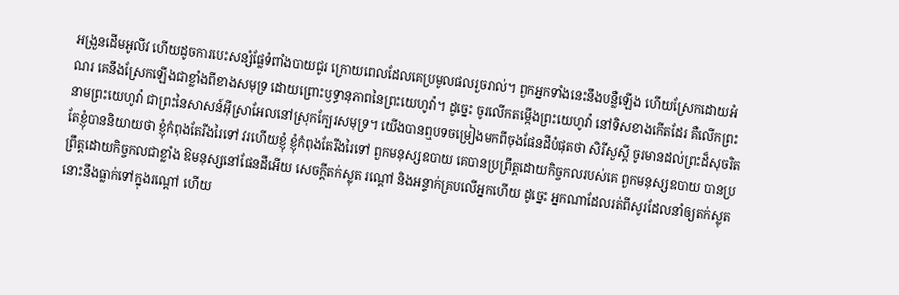អង្រួនដើមអូលីវ ហើយដូចការបេះសន្សំផ្លែទំពាំងបាយជូរ ក្រោយពេលដែលគេប្រមូលផលរួចរាល់។ ពួកអ្នកទាំងនេះនឹងបន្លឺឡើង ហើយស្រែកដោយអំណរ គេនឹងស្រែកឡើងជាខ្លាំងពីខាងសមុទ្រ ដោយព្រោះឫទ្ធានុភាពនៃព្រះយេហូវ៉ា។ ដូច្នេះ ចូរលើកតម្កើងព្រះយេហូវ៉ា នៅទិសខាងកើតដែរ គឺលើកព្រះនាមព្រះយេហូវ៉ា ជាព្រះនៃសាសន៍អ៊ីស្រាអែលនៅស្រុកក្បែរសមុទ្រ។ យើងបានឮបទចម្រៀងមកពីចុងផែនដីបំផុតថា សិរីសួស្តី ចូរមានដល់ព្រះដ៏សុចរិត តែខ្ញុំបាននិយាយថា ខ្ញុំកំពុងតែរីងរៃទៅ វរហើយខ្ញុំ ខ្ញុំកំពុងតែរីងរៃទៅ ពួកមនុស្សឧបាយ គេបានប្រព្រឹត្តដោយកិច្ចកលរបស់គេ ពួកមនុស្សឧបាយ បានប្រព្រឹត្តដោយកិច្ចកលជាខ្លាំង ឱមនុស្សនៅផែនដីអើយ សេចក្ដីតក់ស្លុត រណ្តៅ និងអន្ទាក់គ្របលើអ្នកហើយ ដូច្នេះ អ្នកណាដែលរត់ពីសូរដែលនាំឲ្យតក់ស្លុត នោះនឹងធ្លាក់ទៅក្នុងរណ្តៅ ហើយ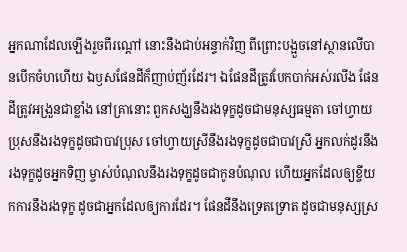អ្នកណាដែលឡើងរួចពីរណ្តៅ នោះនឹងជាប់អន្ទាក់វិញ ពីព្រោះបង្អួចនៅស្ថានលើបានបើកចំហហើយ ឯឫសផែនដីក៏ញាប់ញ័រដែរ។ ឯផែនដីត្រូវបែកបាក់អស់រលីង ផែនដីត្រូវអង្រួនជាខ្លាំង នៅគ្រានោះ ពួកសង្ឃនឹងរងទុក្ខដូចជាមនុស្សធម្មតា ចៅហ្វាយប្រុសនឹងរងទុក្ខដូចជាបាវប្រុស ចៅហ្វាយស្រីនឹងរងទុក្ខដូចជាបាវស្រី អ្នកលក់ដូរនឹងរងទុក្ខដូចអ្នកទិញ ម្ចាស់បំណុលនឹងរងទុក្ខដូចជាកូនបំណុល ហើយអ្នកដែលឲ្យខ្ចីយកការនឹងរងទុក្ខ ដូចជាអ្នកដែលឲ្យការដែរ។ ផែនដីនឹងទ្រេតទ្រោត ដូចជាមនុស្សស្រ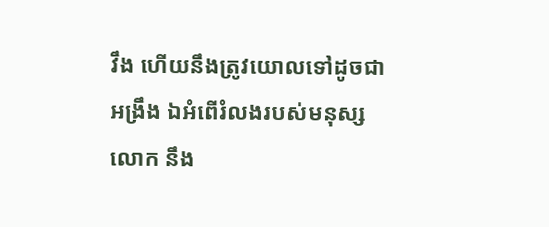វឹង ហើយនឹងត្រូវយោលទៅដូចជាអង្រឹង ឯអំពើរំលងរបស់មនុស្សលោក នឹង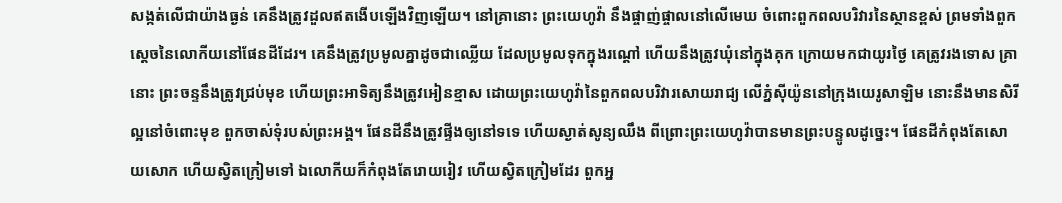សង្កត់លើជាយ៉ាងធ្ងន់ គេនឹងត្រូវដួលឥតងើបឡើងវិញឡើយ។ នៅគ្រានោះ ព្រះយេហូវ៉ា នឹងផ្ចាញ់ផ្ចាលនៅលើមេឃ ចំពោះពួកពលបរិវារនៃស្ថានខ្ពស់ ព្រមទាំងពួកស្តេចនៃលោកីយនៅផែនដីដែរ។ គេនឹងត្រូវប្រមូលគ្នាដូចជាឈ្លើយ ដែលប្រមូលទុកក្នុងរណ្ដៅ ហើយនឹងត្រូវឃុំនៅក្នុងគុក ក្រោយមកជាយូរថ្ងៃ គេត្រូវរងទោស គ្រានោះ ព្រះចន្ទនឹងត្រូវជ្រប់មុខ ហើយព្រះអាទិត្យនឹងត្រូវអៀនខ្មាស ដោយព្រះយេហូវ៉ានៃពួកពលបរិវារសោយរាជ្យ លើភ្នំស៊ីយ៉ូននៅក្រុងយេរូសាឡិម នោះនឹងមានសិរីល្អនៅចំពោះមុខ ពួកចាស់ទុំរបស់ព្រះអង្គ។ ផែនដីនឹងត្រូវផ្ទីងឲ្យនៅទទេ ហើយស្ងាត់សូន្យឈឹង ពីព្រោះព្រះយេហូវ៉ាបានមានព្រះបន្ទូលដូច្នេះ។ ផែនដីកំពុងតែសោយសោក ហើយស្វិតក្រៀមទៅ ឯលោកីយក៏កំពុងតែរោយរៀវ ហើយស្វិតក្រៀមដែរ ពួកអ្ន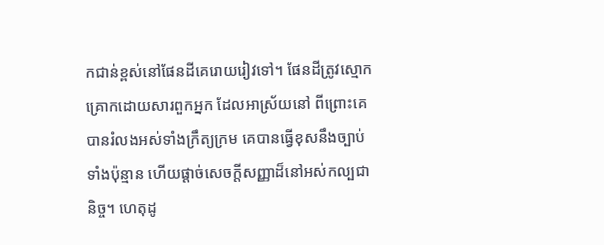កជាន់ខ្ពស់នៅផែនដីគេរោយរៀវទៅ។ ផែនដីត្រូវស្មោកគ្រោកដោយសារពួកអ្នក ដែលអាស្រ័យនៅ ពីព្រោះគេបានរំលងអស់ទាំងក្រឹត្យក្រម គេបានធ្វើខុសនឹងច្បាប់ទាំងប៉ុន្មាន ហើយផ្តាច់សេចក្ដីសញ្ញាដ៏នៅអស់កល្បជានិច្ច។ ហេតុដូ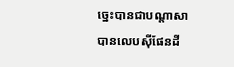ច្នេះបានជាបណ្ដាសា បានលេបស៊ីផែនដី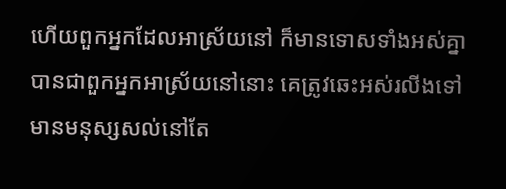ហើយពួកអ្នកដែលអាស្រ័យនៅ ក៏មានទោសទាំងអស់គ្នា បានជាពួកអ្នកអាស្រ័យនៅនោះ គេត្រូវឆេះអស់រលីងទៅ មានមនុស្សសល់នៅតែ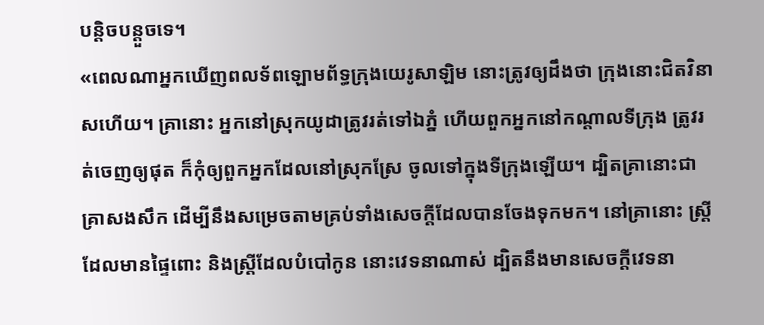បន្តិចបន្តួចទេ។
«ពេលណាអ្នកឃើញពលទ័ពឡោមព័ទ្ធក្រុងយេរូសាឡិម នោះត្រូវឲ្យដឹងថា ក្រុងនោះជិតវិនាសហើយ។ គ្រានោះ អ្នកនៅស្រុកយូដាត្រូវរត់ទៅឯភ្នំ ហើយពួកអ្នកនៅកណ្តាលទីក្រុង ត្រូវរត់ចេញឲ្យផុត ក៏កុំឲ្យពួកអ្នកដែលនៅស្រុកស្រែ ចូលទៅក្នុងទីក្រុងឡើយ។ ដ្បិតគ្រានោះជាគ្រាសងសឹក ដើម្បីនឹងសម្រេចតាមគ្រប់ទាំងសេចក្តីដែលបានចែងទុកមក។ នៅគ្រានោះ ស្រ្ដីដែលមានផ្ទៃពោះ និងស្រ្ដីដែលបំបៅកូន នោះវេទនាណាស់ ដ្បិតនឹងមានសេចក្តីវេទនា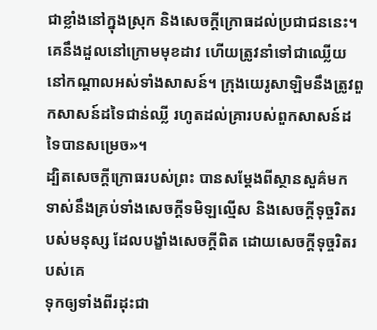ជាខ្លាំងនៅក្នុងស្រុក និងសេចក្តីក្រោធដល់ប្រជាជននេះ។ គេនឹងដួលនៅក្រោមមុខដាវ ហើយត្រូវនាំទៅជាឈ្លើយ នៅកណ្ដាលអស់ទាំងសាសន៍។ ក្រុងយេរូសាឡិមនឹងត្រូវពួកសាសន៍ដទៃជាន់ឈ្លី រហូតដល់គ្រារបស់ពួកសាសន៍ដទៃបានសម្រេច»។
ដ្បិតសេចក្តីក្រោធរបស់ព្រះ បានសម្ដែងពីស្ថានសួគ៌មក ទាស់នឹងគ្រប់ទាំងសេចក្តីទមិឡល្មើស និងសេចក្តីទុច្ចរិតរបស់មនុស្ស ដែលបង្ខាំងសេចក្តីពិត ដោយសេចក្តីទុច្ចរិតរបស់គេ
ទុកឲ្យទាំងពីរដុះជា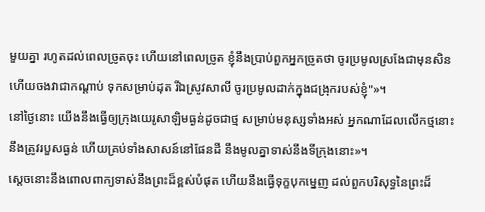មួយគ្នា រហូតដល់ពេលច្រូតចុះ ហើយនៅពេលច្រូត ខ្ញុំនឹងប្រាប់ពួកអ្នកច្រូតថា ចូរប្រមូលស្រងែជាមុនសិន ហើយចងវាជាកណ្តាប់ ទុកសម្រាប់ដុត រីឯស្រូវសាលី ចូរប្រមូលដាក់ក្នុងជង្រុករបស់ខ្ញុំ"»។
នៅថ្ងៃនោះ យើងនឹងធ្វើឲ្យក្រុងយេរូសាឡិមធ្ងន់ដូចជាថ្ម សម្រាប់មនុស្សទាំងអស់ អ្នកណាដែលលើកថ្មនោះ នឹងត្រូវរបួសធ្ងន់ ហើយគ្រប់ទាំងសាសន៍នៅផែនដី នឹងមូលគ្នាទាស់នឹងទីក្រុងនោះ»។
ស្តេចនោះនឹងពោលពាក្យទាស់នឹងព្រះដ៏ខ្ពស់បំផុត ហើយនឹងធ្វើទុក្ខបុកម្នេញ ដល់ពួកបរិសុទ្ធនៃព្រះដ៏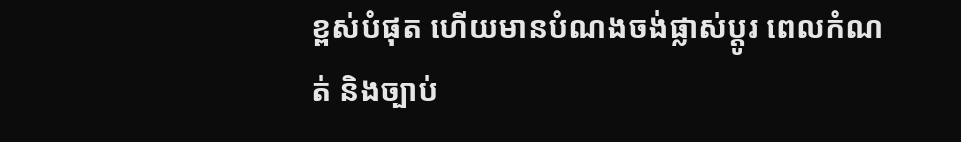ខ្ពស់បំផុត ហើយមានបំណងចង់ផ្លាស់ប្ដូរ ពេលកំណត់ និងច្បាប់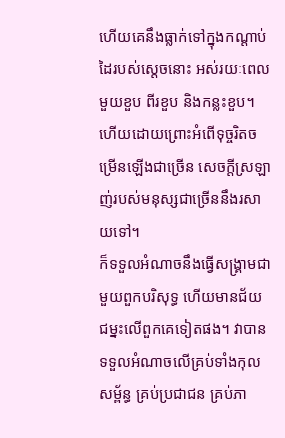ហើយគេនឹងធ្លាក់ទៅក្នុងកណ្ដាប់ដៃរបស់ស្តេចនោះ អស់រយៈពេលមួយខួប ពីរខួប និងកន្លះខួប។
ហើយដោយព្រោះអំពើទុច្ចរិតចម្រើនឡើងជាច្រើន សេចក្តីស្រឡាញ់របស់មនុស្សជាច្រើននឹងរសាយទៅ។
ក៏ទទួលអំណាចនឹងធ្វើសង្គ្រាមជាមួយពួកបរិសុទ្ធ ហើយមានជ័យជម្នះលើពួកគេទៀតផង។ វាបានទទួលអំណាចលើគ្រប់ទាំងកុលសម្ព័ន្ធ គ្រប់ប្រជាជន គ្រប់ភា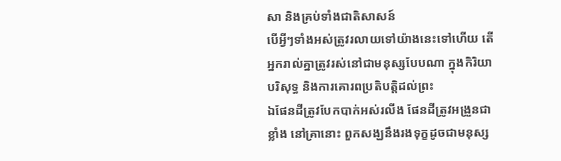សា និងគ្រប់ទាំងជាតិសាសន៍
បើអ្វីៗទាំងអស់ត្រូវរលាយទៅយ៉ាងនេះទៅហើយ តើអ្នករាល់គ្នាត្រូវរស់នៅជាមនុស្សបែបណា ក្នុងកិរិយាបរិសុទ្ធ និងការគោរពប្រតិបត្តិដល់ព្រះ
ឯផែនដីត្រូវបែកបាក់អស់រលីង ផែនដីត្រូវអង្រួនជាខ្លាំង នៅគ្រានោះ ពួកសង្ឃនឹងរងទុក្ខដូចជាមនុស្ស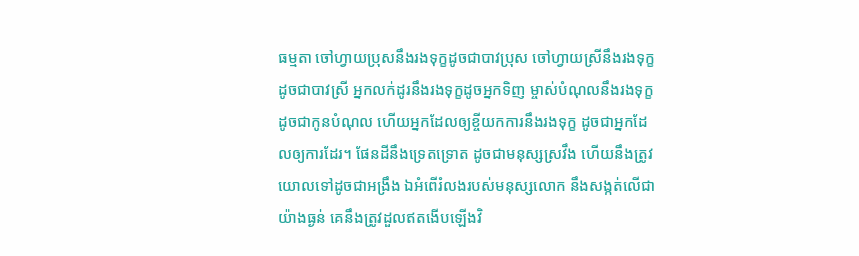ធម្មតា ចៅហ្វាយប្រុសនឹងរងទុក្ខដូចជាបាវប្រុស ចៅហ្វាយស្រីនឹងរងទុក្ខដូចជាបាវស្រី អ្នកលក់ដូរនឹងរងទុក្ខដូចអ្នកទិញ ម្ចាស់បំណុលនឹងរងទុក្ខដូចជាកូនបំណុល ហើយអ្នកដែលឲ្យខ្ចីយកការនឹងរងទុក្ខ ដូចជាអ្នកដែលឲ្យការដែរ។ ផែនដីនឹងទ្រេតទ្រោត ដូចជាមនុស្សស្រវឹង ហើយនឹងត្រូវយោលទៅដូចជាអង្រឹង ឯអំពើរំលងរបស់មនុស្សលោក នឹងសង្កត់លើជាយ៉ាងធ្ងន់ គេនឹងត្រូវដួលឥតងើបឡើងវិ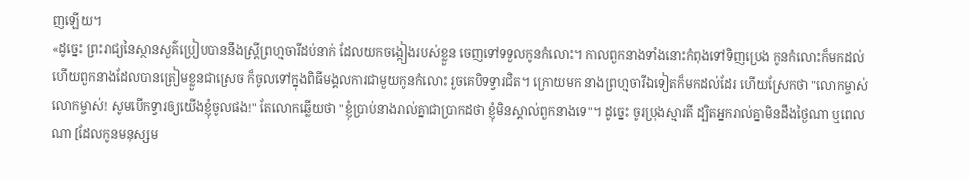ញឡើយ។
«ដូច្នេះ ព្រះរាជ្យនៃស្ថានសួគ៌ប្រៀបបាននឹងស្រី្តព្រហ្មចារីដប់នាក់ ដែលយកចង្កៀងរបស់ខ្លួន ចេញទៅទទួលកូនកំលោះ។ កាលពួកនាងទាំងនោះកំពុងទៅទិញប្រេង កូនកំលោះក៏មកដល់ ហើយពួកនាងដែលបានត្រៀមខ្លួនជាស្រេច ក៏ចូលទៅក្នុងពិធីមង្គលការជាមួយកូនកំលោះ រួចគេបិទទ្វារជិត។ ក្រោយមក នាងព្រហ្មចារីឯទៀតក៏មកដល់ដែរ ហើយស្រែកថា "លោកម្ចាស់ លោកម្ចាស់! សូមបើកទ្វារឲ្យយើងខ្ញុំចូលផង!" តែលោកឆ្លើយថា "ខ្ញុំប្រាប់នាងរាល់គ្នាជាប្រាកដថា ខ្ញុំមិនស្គាល់ពួកនាងទេ"។ ដូច្នេះ ចូរប្រុងស្មារតី ដ្បិតអ្នករាល់គ្នាមិនដឹងថ្ងៃណា ឬពេលណា [ដែលកូនមនុស្សម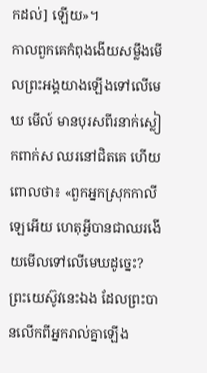កដល់] ឡើយ»។
កាលពួកគេកំពុងងើយសម្លឹងមើលព្រះអង្គយាងឡើងទៅលើមេឃ មើល៍ មានបុរសពីរនាក់ស្លៀកពាក់ស ឈរនៅជិតគេ ហើយពោលថា៖ «ពួកអ្នកស្រុកកាលីឡេអើយ ហេតុអ្វីបានជាឈរងើយមើលទៅលើមេឃដូច្នេះ? ព្រះយេស៊ូវនេះឯង ដែលព្រះបានលើកពីអ្នករាល់គ្នាឡើង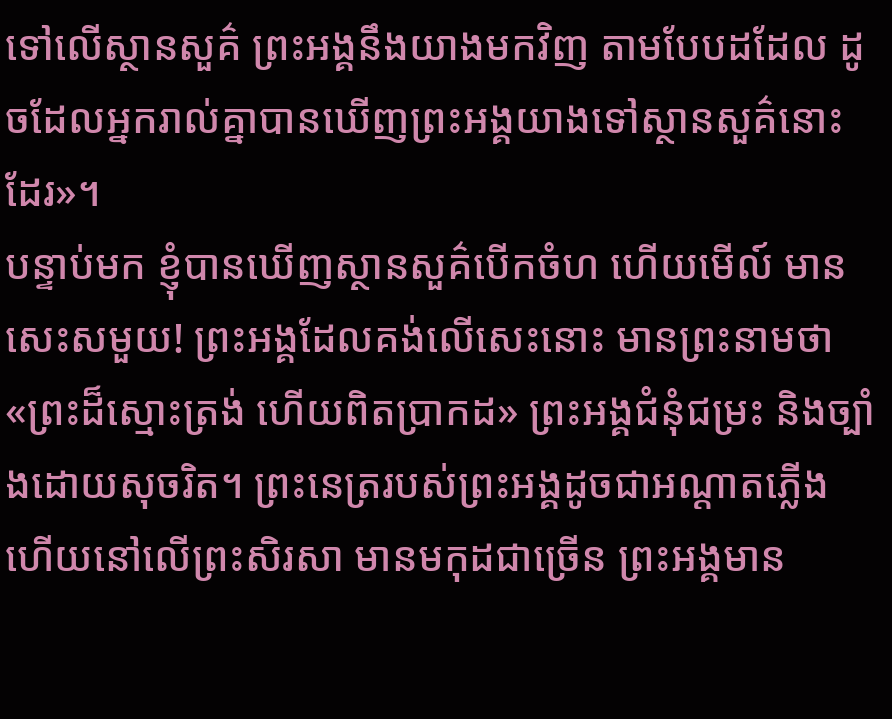ទៅលើស្ថានសួគ៌ ព្រះអង្គនឹងយាងមកវិញ តាមបែបដដែល ដូចដែលអ្នករាល់គ្នាបានឃើញព្រះអង្គយាងទៅស្ថានសួគ៌នោះដែរ»។
បន្ទាប់មក ខ្ញុំបានឃើញស្ថានសួគ៌បើកចំហ ហើយមើល៍ មានសេះសមួយ! ព្រះអង្គដែលគង់លើសេះនោះ មានព្រះនាមថា «ព្រះដ៏ស្មោះត្រង់ ហើយពិតប្រាកដ» ព្រះអង្គជំនុំជម្រះ និងច្បាំងដោយសុចរិត។ ព្រះនេត្ររបស់ព្រះអង្គដូចជាអណ្ដាតភ្លើង ហើយនៅលើព្រះសិរសា មានមកុដជាច្រើន ព្រះអង្គមាន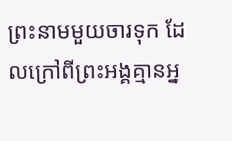ព្រះនាមមួយចារទុក ដែលក្រៅពីព្រះអង្គគ្មានអ្ន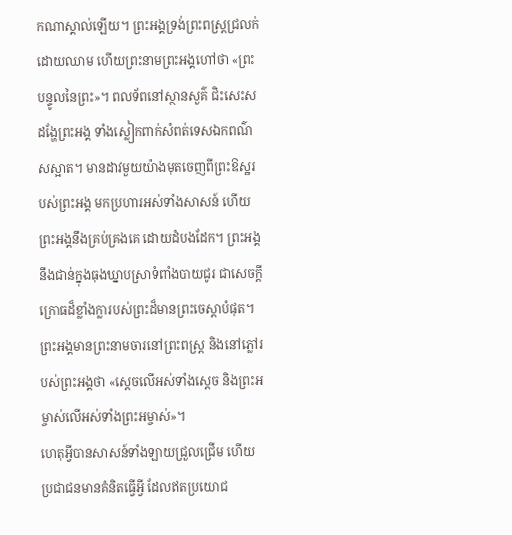កណាស្គាល់ឡើយ។ ព្រះអង្គទ្រង់ព្រះពស្ត្រជ្រលក់ដោយឈាម ហើយព្រះនាមព្រះអង្គហៅថា «ព្រះបន្ទូលនៃព្រះ»។ ពលទ័ពនៅស្ថានសួគ៌ ជិះសេះសដង្ហែព្រះអង្គ ទាំងស្លៀកពាក់សំពត់ទេសឯកពណ៌សស្អាត។ មានដាវមួយយ៉ាងមុតចេញពីព្រះឱស្ឋរបស់ព្រះអង្គ មកប្រហារអស់ទាំងសាសន៍ ហើយព្រះអង្គនឹងគ្រប់គ្រងគេ ដោយដំបងដែក។ ព្រះអង្គនឹងជាន់ក្នុងធុងឃ្នាបស្រាទំពាំងបាយជូរ ជាសេចក្ដីក្រោធដ៏ខ្លាំងក្លារបស់ព្រះដ៏មានព្រះចេស្តាបំផុត។ ព្រះអង្គមានព្រះនាមចារនៅព្រះពស្ត្រ និងនៅភ្លៅរបស់ព្រះអង្គថា «ស្តេចលើអស់ទាំងស្តេច និងព្រះអម្ចាស់លើអស់ទាំងព្រះអម្ចាស់»។
ហេតុអ្វីបានសាសន៍ទាំងឡាយជ្រួលជ្រើម ហើយប្រជាជនមានគំនិតធ្វើអ្វី ដែលឥតប្រយោជ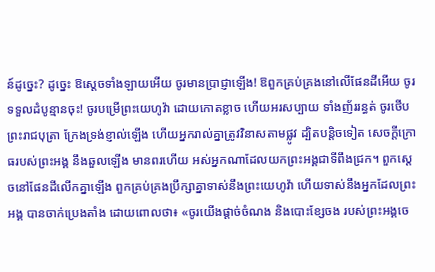ន៍ដូច្នេះ? ដូច្នេះ ឱស្ដេចទាំងឡាយអើយ ចូរមានប្រាជ្ញាឡើង! ឱពួកគ្រប់គ្រងនៅលើផែនដីអើយ ចូរទទួលដំបូន្មានចុះ! ចូរបម្រើព្រះយេហូវ៉ា ដោយកោតខ្លាច ហើយអរសប្បាយ ទាំងញ័ររន្ធត់ ចូរថើបព្រះរាជបុត្រា ក្រែងទ្រង់ខ្ញាល់ឡើង ហើយអ្នករាល់គ្នាត្រូវវិនាសតាមផ្លូវ ដ្បិតបន្តិចទៀត សេចក្ដីក្រោធរបស់ព្រះអង្គ នឹងឆួលឡើង មានពរហើយ អស់អ្នកណាដែលយកព្រះអង្គជាទីពឹងជ្រក។ ពួកស្ដេចនៅផែនដីលើកគ្នាឡើង ពួកគ្រប់គ្រងប្រឹក្សាគ្នាទាស់នឹងព្រះយេហូវ៉ា ហើយទាស់នឹងអ្នកដែលព្រះអង្គ បានចាក់ប្រេងតាំង ដោយពោលថា៖ «ចូរយើងផ្តាច់ចំណង និងបោះខ្សែចង របស់ព្រះអង្គចេ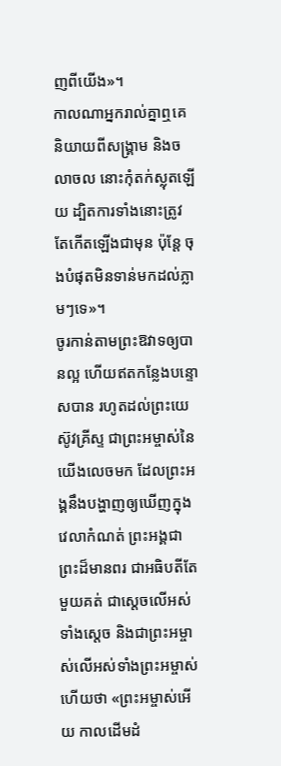ញពីយើង»។
កាលណាអ្នករាល់គ្នាឮគេនិយាយពីសង្គ្រាម និងចលាចល នោះកុំតក់ស្លុតឡើយ ដ្បិតការទាំងនោះត្រូវតែកើតឡើងជាមុន ប៉ុន្តែ ចុងបំផុតមិនទាន់មកដល់ភ្លាមៗទេ»។
ចូរកាន់តាមព្រះឱវាទឲ្យបានល្អ ហើយឥតកន្លែងបន្ទោសបាន រហូតដល់ព្រះយេស៊ូវគ្រីស្ទ ជាព្រះអម្ចាស់នៃយើងលេចមក ដែលព្រះអង្គនឹងបង្ហាញឲ្យឃើញក្នុងវេលាកំណត់ ព្រះអង្គជាព្រះដ៏មានពរ ជាអធិបតីតែមួយគត់ ជាស្តេចលើអស់ទាំងស្តេច និងជាព្រះអម្ចាស់លើអស់ទាំងព្រះអម្ចាស់
ហើយថា «ព្រះអម្ចាស់អើយ កាលដើមដំ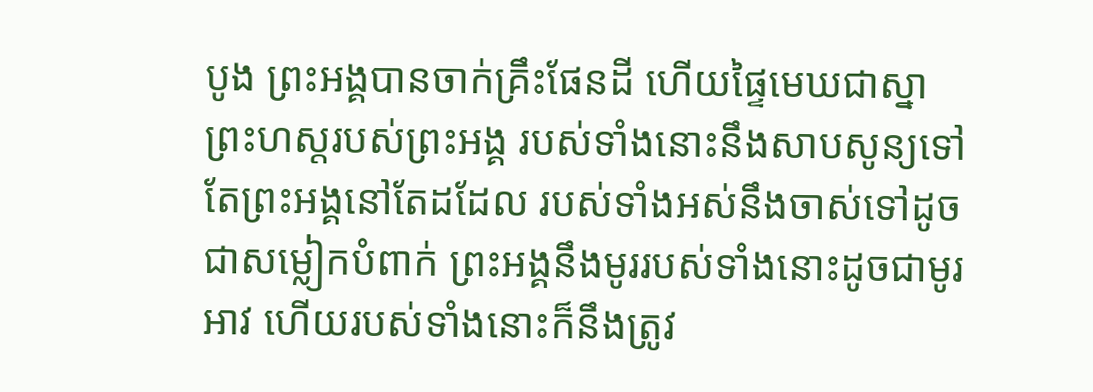បូង ព្រះអង្គបានចាក់គ្រឹះផែនដី ហើយផ្ទៃមេឃជាស្នាព្រះហស្តរបស់ព្រះអង្គ របស់ទាំងនោះនឹងសាបសូន្យទៅ តែព្រះអង្គនៅតែដដែល របស់ទាំងអស់នឹងចាស់ទៅដូចជាសម្លៀកបំពាក់ ព្រះអង្គនឹងមូររបស់ទាំងនោះដូចជាមូរអាវ ហើយរបស់ទាំងនោះក៏នឹងត្រូវ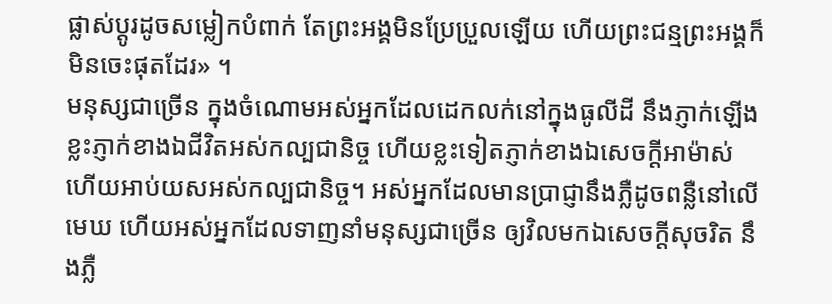ផ្លាស់ប្តូរដូចសម្លៀកបំពាក់ តែព្រះអង្គមិនប្រែប្រួលឡើយ ហើយព្រះជន្មព្រះអង្គក៏មិនចេះផុតដែរ» ។
មនុស្សជាច្រើន ក្នុងចំណោមអស់អ្នកដែលដេកលក់នៅក្នុងធូលីដី នឹងភ្ញាក់ឡើង ខ្លះភ្ញាក់ខាងឯជីវិតអស់កល្បជានិច្ច ហើយខ្លះទៀតភ្ញាក់ខាងឯសេចក្ដីអាម៉ាស់ ហើយអាប់យសអស់កល្បជានិច្ច។ អស់អ្នកដែលមានប្រាជ្ញានឹងភ្លឺដូចពន្លឺនៅលើមេឃ ហើយអស់អ្នកដែលទាញនាំមនុស្សជាច្រើន ឲ្យវិលមកឯសេចក្ដីសុចរិត នឹងភ្លឺ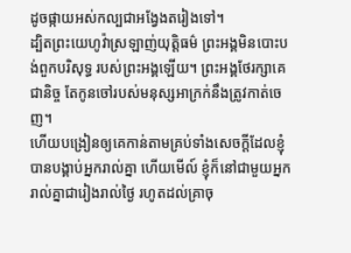ដូចផ្កាយអស់កល្បជាអង្វែងតរៀងទៅ។
ដ្បិតព្រះយេហូវ៉ាស្រឡាញ់យុត្តិធម៌ ព្រះអង្គមិនបោះបង់ពួកបរិសុទ្ធ របស់ព្រះអង្គឡើយ។ ព្រះអង្គថែរក្សាគេជានិច្ច តែកូនចៅរបស់មនុស្សអាក្រក់នឹងត្រូវកាត់ចេញ។
ហើយបង្រៀនឲ្យគេកាន់តាមគ្រប់ទាំងសេចក្តីដែលខ្ញុំបានបង្គាប់អ្នករាល់គ្នា ហើយមើល៍ ខ្ញុំក៏នៅជាមួយអ្នករាល់គ្នាជារៀងរាល់ថ្ងៃ រហូតដល់គ្រាចុ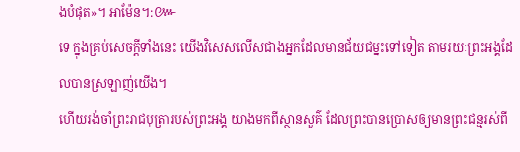ងបំផុត»។ អាម៉ែន។:៚
ទេ ក្នុងគ្រប់សេចក្តីទាំងនេះ យើងវិសេសលើសជាងអ្នកដែលមានជ័យជម្នះទៅទៀត តាមរយៈព្រះអង្គដែលបានស្រឡាញ់យើង។
ហើយរង់ចាំព្រះរាជបុត្រារបស់ព្រះអង្គ យាងមកពីស្ថានសួគ៌ ដែលព្រះបានប្រោសឲ្យមានព្រះជន្មរស់ពី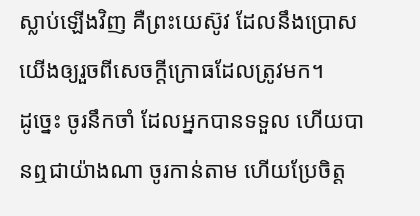ស្លាប់ឡើងវិញ គឺព្រះយេស៊ូវ ដែលនឹងប្រោសយើងឲ្យរួចពីសេចក្ដីក្រោធដែលត្រូវមក។
ដូច្នេះ ចូរនឹកចាំ ដែលអ្នកបានទទួល ហើយបានឮជាយ៉ាងណា ចូរកាន់តាម ហើយប្រែចិត្ត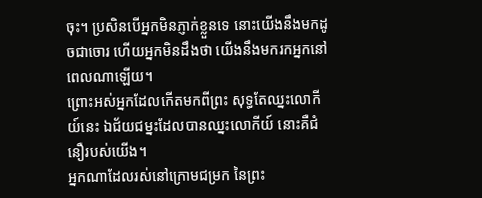ចុះ។ ប្រសិនបើអ្នកមិនភ្ញាក់ខ្លួនទេ នោះយើងនឹងមកដូចជាចោរ ហើយអ្នកមិនដឹងថា យើងនឹងមករកអ្នកនៅពេលណាឡើយ។
ព្រោះអស់អ្នកដែលកើតមកពីព្រះ សុទ្ធតែឈ្នះលោកីយ៍នេះ ឯជ័យជម្នះដែលបានឈ្នះលោកីយ៍ នោះគឺជំនឿរបស់យើង។
អ្នកណាដែលរស់នៅក្រោមជម្រក នៃព្រះ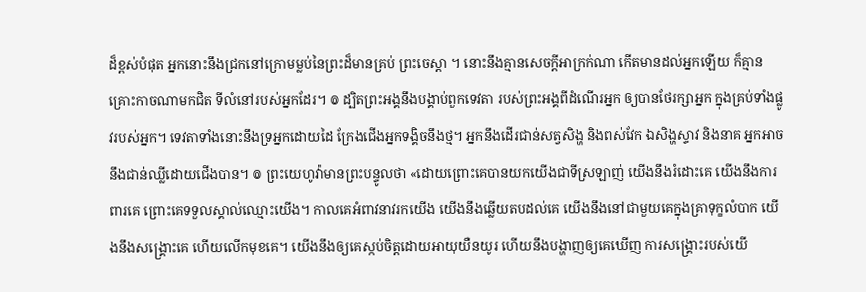ដ៏ខ្ពស់បំផុត អ្នកនោះនឹងជ្រកនៅក្រោមម្លប់នៃព្រះដ៏មានគ្រប់ ព្រះចេស្តា ។ នោះនឹងគ្មានសេចក្ដីអាក្រក់ណា កើតមានដល់អ្នកឡើយ ក៏គ្មានគ្រោះកាចណាមកជិត ទីលំនៅរបស់អ្នកដែរ។ ៙ ដ្បិតព្រះអង្គនឹងបង្គាប់ពួកទេវតា របស់ព្រះអង្គពីដំណើរអ្នក ឲ្យបានថែរក្សាអ្នក ក្នុងគ្រប់ទាំងផ្លូវរបស់អ្នក។ ទេវតាទាំងនោះនឹងទ្រអ្នកដោយដៃ ក្រែងជើងអ្នកទង្គិចនឹងថ្ម។ អ្នកនឹងដើរជាន់សត្វសិង្ហ និងពស់វែក ឯសិង្ហស្ទាវ និងនាគ អ្នកអាចនឹងជាន់ឈ្លីដោយជើងបាន។ ៙ ព្រះយេហូវ៉ាមានព្រះបន្ទូលថា «ដោយព្រោះគេបានយកយើងជាទីស្រឡាញ់ យើងនឹងរំដោះគេ យើងនឹងការពារគេ ព្រោះគេទទួលស្គាល់ឈ្មោះយើង។ កាលគេអំពាវនាវរកយើង យើងនឹងឆ្លើយតបដល់គេ យើងនឹងនៅជាមួយគេក្នុងគ្រាទុក្ខលំបាក យើងនឹងសង្គ្រោះគេ ហើយលើកមុខគេ។ យើងនឹងឲ្យគេស្កប់ចិត្តដោយអាយុយឺនយូរ ហើយនឹងបង្ហាញឲ្យគេឃើញ ការសង្គ្រោះរបស់យើ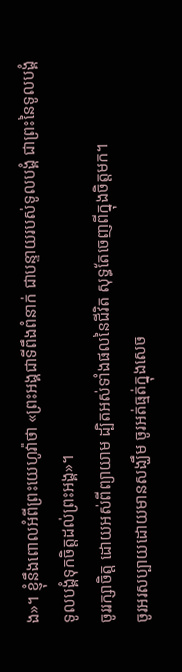ង»។ ខ្ញុំនឹងពោលអំពីព្រះយេហូវ៉ាថា «ព្រះអង្គជាទីពឹងពំនាក់ ជាបន្ទាយរបស់ទូលបង្គំ ជាព្រះនៃទូលបង្គំ ទូលបង្គំទុកចិត្តដល់ព្រះអង្គ»។
ចូររក្សាចិត្ត ដោយអស់ពីព្យាយាម ដ្បិតអស់ទាំងផលនៃជីវិត សុទ្ធតែចេញពីក្នុងចិត្តមក។
ចូរអរសប្បាយដោយមានសង្ឃឹម ចូរអត់ធ្មត់ក្នុងសេច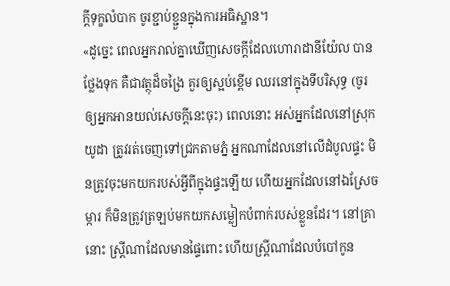ក្តីទុក្ខលំបាក ចូរខ្ជាប់ខ្ជួនក្នុងការអធិស្ឋាន។
«ដូច្នេះ ពេលអ្នករាល់គ្នាឃើញសេចក្តីដែលហោរាដានីយ៉ែល បានថ្លែងទុក គឺជាវត្ថុដ៏ចង្រៃ គួរឲ្យស្អប់ខ្ពើម ឈរនៅក្នុងទីបរិសុទ្ធ (ចូរឲ្យអ្នកអានយល់សេចក្ដីនេះចុះ) ពេលនោះ អស់អ្នកដែលនៅស្រុកយូដា ត្រូវរត់ចេញទៅជ្រកតាមភ្នំ អ្នកណាដែលនៅលើដំបូលផ្ទះ មិនត្រូវចុះមកយករបស់អ្វីពីក្នុងផ្ទះឡើយ ហើយអ្នកដែលនៅឯស្រែចម្ការ ក៏មិនត្រូវត្រឡប់មកយកសម្លៀកបំពាក់របស់ខ្លួនដែរ។ នៅគ្រានោះ ស្ត្រីណាដែលមានផ្ទៃពោះ ហើយស្ត្រីណាដែលបំបៅកូន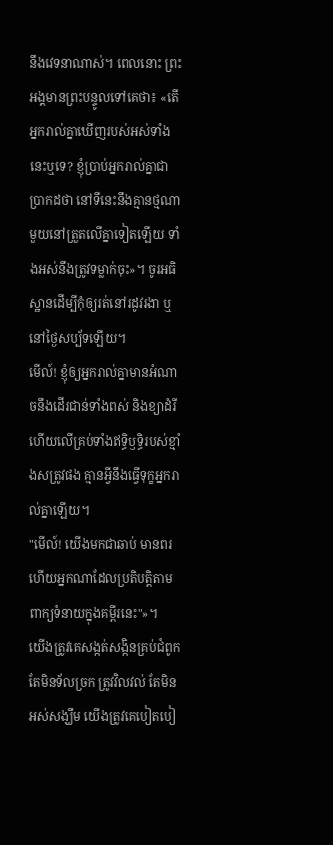នឹងវេទនាណាស់។ ពេលនោះ ព្រះអង្គមានព្រះបន្ទូលទៅគេថា៖ «តើអ្នករាល់គ្នាឃើញរបស់អស់ទាំងនេះឬទេ? ខ្ញុំប្រាប់អ្នករាល់គ្នាជាប្រាកដថា នៅទីនេះនឹងគ្មានថ្មណាមួយនៅត្រួតលើគ្នាទៀតឡើយ ទាំងអស់នឹងត្រូវទម្លាក់ចុះ»។ ចូរអធិស្ឋានដើម្បីកុំឲ្យរត់នៅរដូវរងា ឬនៅថ្ងៃសប្ប័ទឡើយ។
មើល៍! ខ្ញុំឲ្យអ្នករាល់គ្នាមានអំណាចនឹងដើរជាន់ទាំងពស់ និងខ្យាដំរី ហើយលើគ្រប់ទាំងឥទ្ធិឫទ្ធិរបស់ខ្មាំងសត្រូវផង គ្មានអ្វីនឹងធ្វើទុក្ខអ្នករាល់គ្នាឡើយ។
"មើល៍! យើងមកជាឆាប់ មានពរហើយអ្នកណាដែលប្រតិបត្តិតាមពាក្យទំនាយក្នុងគម្ពីរនេះ"»។
យើងត្រូវគេសង្កត់សង្កិនគ្រប់ជំពូក តែមិនទ័លច្រក ត្រូវវិលវល់ តែមិនអស់សង្ឃឹម យើងត្រូវគេបៀតបៀ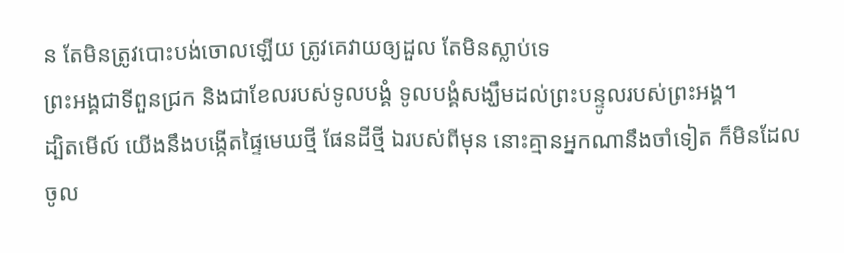ន តែមិនត្រូវបោះបង់ចោលឡើយ ត្រូវគេវាយឲ្យដួល តែមិនស្លាប់ទេ
ព្រះអង្គជាទីពួនជ្រក និងជាខែលរបស់ទូលបង្គំ ទូលបង្គំសង្ឃឹមដល់ព្រះបន្ទូលរបស់ព្រះអង្គ។
ដ្បិតមើល៍ យើងនឹងបង្កើតផ្ទៃមេឃថ្មី ផែនដីថ្មី ឯរបស់ពីមុន នោះគ្មានអ្នកណានឹងចាំទៀត ក៏មិនដែលចូល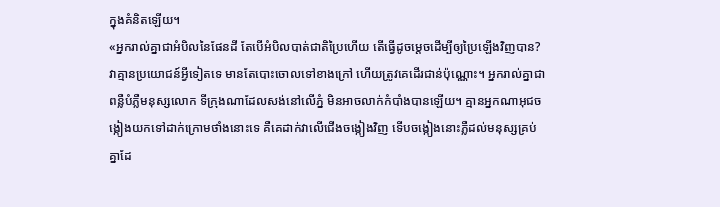ក្នុងគំនិតឡើយ។
«អ្នករាល់គ្នាជាអំបិលនៃផែនដី តែបើអំបិលបាត់ជាតិប្រៃហើយ តើធ្វើដូចម្តេចដើម្បីឲ្យប្រៃឡើងវិញបាន? វាគ្មានប្រយោជន៍អ្វីទៀតទេ មានតែបោះចោលទៅខាងក្រៅ ហើយត្រូវគេដើរជាន់ប៉ុណ្ណោះ។ អ្នករាល់គ្នាជាពន្លឺបំភ្លឺមនុស្សលោក ទីក្រុងណាដែលសង់នៅលើភ្នំ មិនអាចលាក់កំបាំងបានឡើយ។ គ្មានអ្នកណាអុជចង្កៀងយកទៅដាក់ក្រោមថាំងនោះទេ គឺគេដាក់វាលើជើងចង្កៀងវិញ ទើបចង្កៀងនោះភ្លឺដល់មនុស្សគ្រប់គ្នាដែ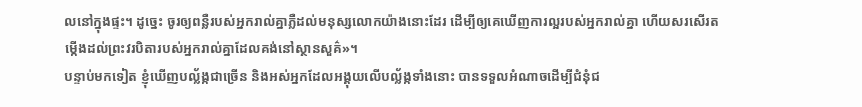លនៅក្នុងផ្ទះ។ ដូច្នេះ ចូរឲ្យពន្លឺរបស់អ្នករាល់គ្នាភ្លឺដល់មនុស្សលោកយ៉ាងនោះដែរ ដើម្បីឲ្យគេឃើញការល្អរបស់អ្នករាល់គ្នា ហើយសរសើរតម្កើងដល់ព្រះវរបិតារបស់អ្នករាល់គ្នាដែលគង់នៅស្ថានសួគ៌»។
បន្ទាប់មកទៀត ខ្ញុំឃើញបល្ល័ង្កជាច្រើន និងអស់អ្នកដែលអង្គុយលើបល្ល័ង្កទាំងនោះ បានទទួលអំណាចដើម្បីជំនុំជ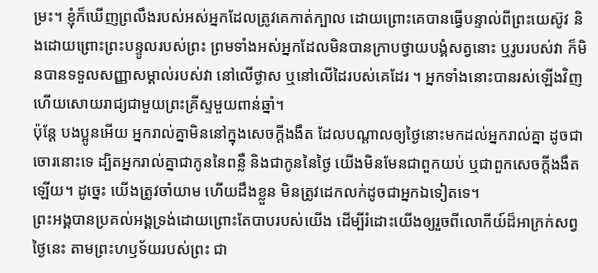ម្រះ។ ខ្ញុំក៏ឃើញព្រលឹងរបស់អស់អ្នកដែលត្រូវគេកាត់ក្បាល ដោយព្រោះគេបានធ្វើបន្ទាល់ពីព្រះយេស៊ូវ និងដោយព្រោះព្រះបន្ទូលរបស់ព្រះ ព្រមទាំងអស់អ្នកដែលមិនបានក្រាបថ្វាយបង្គំសត្វនោះ ឬរូបរបស់វា ក៏មិនបានទទួលសញ្ញាសម្គាល់របស់វា នៅលើថ្ងាស ឬនៅលើដៃរបស់គេដែរ ។ អ្នកទាំងនោះបានរស់ឡើងវិញ ហើយសោយរាជ្យជាមួយព្រះគ្រីស្ទមួយពាន់ឆ្នាំ។
ប៉ុន្តែ បងប្អូនអើយ អ្នករាល់គ្នាមិននៅក្នុងសេចក្ដីងងឹត ដែលបណ្តាលឲ្យថ្ងៃនោះមកដល់អ្នករាល់គ្នា ដូចជាចោរនោះទេ ដ្បិតអ្នករាល់គ្នាជាកូននៃពន្លឺ និងជាកូននៃថ្ងៃ យើងមិនមែនជាពួកយប់ ឬជាពួកសេចក្តីងងឹតឡើយ។ ដូច្នេះ យើងត្រូវចាំយាម ហើយដឹងខ្លួន មិនត្រូវដេកលក់ដូចជាអ្នកឯទៀតទេ។
ព្រះអង្គបានប្រគល់អង្គទ្រង់ដោយព្រោះតែបាបរបស់យើង ដើម្បីរំដោះយើងឲ្យរួចពីលោកីយ៍ដ៏អាក្រក់សព្វថ្ងៃនេះ តាមព្រះហឫទ័យរបស់ព្រះ ជា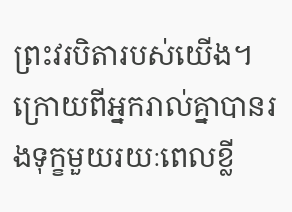ព្រះវរបិតារបស់យើង។
ក្រោយពីអ្នករាល់គ្នាបានរងទុក្ខមួយរយៈពេលខ្លី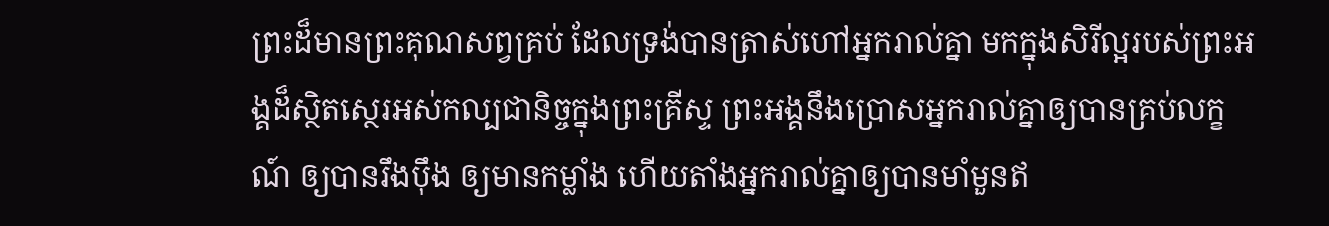ព្រះដ៏មានព្រះគុណសព្វគ្រប់ ដែលទ្រង់បានត្រាស់ហៅអ្នករាល់គ្នា មកក្នុងសិរីល្អរបស់ព្រះអង្គដ៏ស្ថិតស្ថេរអស់កល្បជានិច្ចក្នុងព្រះគ្រីស្ទ ព្រះអង្គនឹងប្រោសអ្នករាល់គ្នាឲ្យបានគ្រប់លក្ខណ៍ ឲ្យបានរឹងប៉ឹង ឲ្យមានកម្លាំង ហើយតាំងអ្នករាល់គ្នាឲ្យបានមាំមួនឥ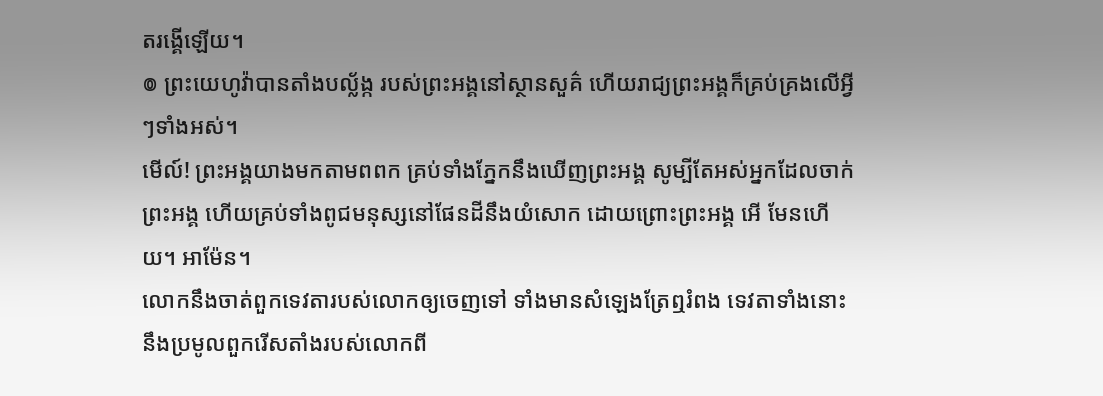តរង្គើឡើយ។
៙ ព្រះយេហូវ៉ាបានតាំងបល្ល័ង្ក របស់ព្រះអង្គនៅស្ថានសួគ៌ ហើយរាជ្យព្រះអង្គក៏គ្រប់គ្រងលើអ្វីៗទាំងអស់។
មើល៍! ព្រះអង្គយាងមកតាមពពក គ្រប់ទាំងភ្នែកនឹងឃើញព្រះអង្គ សូម្បីតែអស់អ្នកដែលចាក់ព្រះអង្គ ហើយគ្រប់ទាំងពូជមនុស្សនៅផែនដីនឹងយំសោក ដោយព្រោះព្រះអង្គ អើ មែនហើយ។ អាម៉ែន។
លោកនឹងចាត់ពួកទេវតារបស់លោកឲ្យចេញទៅ ទាំងមានសំឡេងត្រែឮរំពង ទេវតាទាំងនោះនឹងប្រមូលពួករើសតាំងរបស់លោកពី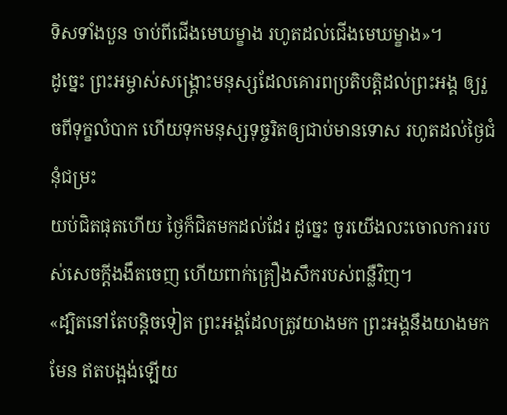ទិសទាំងបួន ចាប់ពីជើងមេឃម្ខាង រហូតដល់ជើងមេឃម្ខាង»។
ដូច្នេះ ព្រះអម្ចាស់សង្រ្គោះមនុស្សដែលគោរពប្រតិបត្តិដល់ព្រះអង្គ ឲ្យរួចពីទុក្ខលំបាក ហើយទុកមនុស្សទុច្ចរិតឲ្យជាប់មានទោស រហូតដល់ថ្ងៃជំនុំជម្រះ
យប់ជិតផុតហើយ ថ្ងៃក៏ជិតមកដល់ដែរ ដូច្នេះ ចូរយើងលះចោលការរបស់សេចក្តីងងឹតចេញ ហើយពាក់គ្រឿងសឹករបស់ពន្លឺវិញ។
«ដ្បិតនៅតែបន្តិចទៀត ព្រះអង្គដែលត្រូវយាងមក ព្រះអង្គនឹងយាងមកមែន ឥតបង្អង់ឡើយ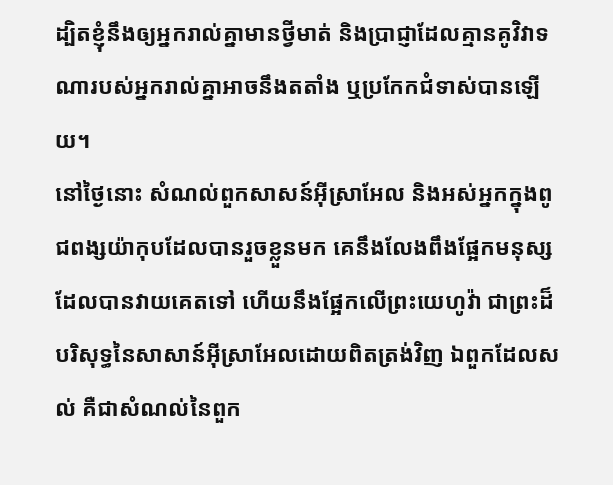ដ្បិតខ្ញុំនឹងឲ្យអ្នករាល់គ្នាមានថ្វីមាត់ និងប្រាជ្ញាដែលគ្មានគូវិវាទណារបស់អ្នករាល់គ្នាអាចនឹងតតាំង ឬប្រកែកជំទាស់បានឡើយ។
នៅថ្ងៃនោះ សំណល់ពួកសាសន៍អ៊ីស្រាអែល និងអស់អ្នកក្នុងពូជពង្សយ៉ាកុបដែលបានរួចខ្លួនមក គេនឹងលែងពឹងផ្អែកមនុស្សដែលបានវាយគេតទៅ ហើយនឹងផ្អែកលើព្រះយេហូវ៉ា ជាព្រះដ៏បរិសុទ្ធនៃសាសាន៍អ៊ីស្រាអែលដោយពិតត្រង់វិញ ឯពួកដែលសល់ គឺជាសំណល់នៃពួក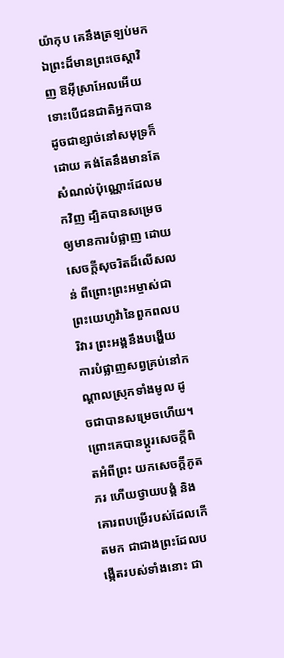យ៉ាកុប គេនឹងត្រឡប់មកឯព្រះដ៏មានព្រះចេស្តាវិញ ឱអ៊ីស្រាអែលអើយ ទោះបើជនជាតិអ្នកបានដូចជាខ្សាច់នៅសមុទ្រក៏ដោយ គង់តែនឹងមានតែសំណល់ប៉ុណ្ណោះដែលមកវិញ ដ្បិតបានសម្រេចឲ្យមានការបំផ្លាញ ដោយសេចក្ដីសុចរិតដ៏លើសលន់ ពីព្រោះព្រះអម្ចាស់ជាព្រះយេហូវ៉ានៃពួកពលបរិវារ ព្រះអង្គនឹងបង្ហើយការបំផ្លាញសព្វគ្រប់នៅកណ្ដាលស្រុកទាំងមូល ដូចជាបានសម្រេចហើយ។
ព្រោះគេបានប្ដូរសេចក្តីពិតអំពីព្រះ យកសេចក្តីភូតភរ ហើយថ្វាយបង្គំ និងគោរពបម្រើរបស់ដែលកើតមក ជាជាងព្រះដែលបង្កើតរបស់ទាំងនោះ ជា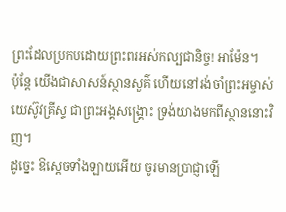ព្រះដែលប្រកបដោយព្រះពរអស់កល្បជានិច្ច! អាម៉ែន។
ប៉ុន្តែ យើងជាសាសន៍ស្ថានសួគ៌ ហើយនៅរង់ចាំព្រះអម្ចាស់យេស៊ូវគ្រីស្ទ ជាព្រះអង្គសង្គ្រោះ ទ្រង់យាងមកពីស្ថាននោះវិញ។
ដូច្នេះ ឱស្ដេចទាំងឡាយអើយ ចូរមានប្រាជ្ញាឡើ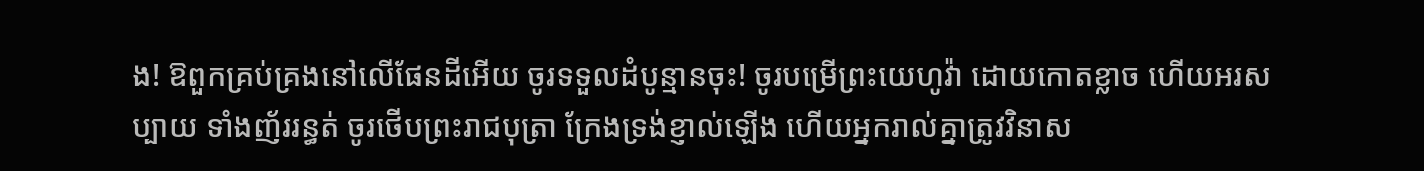ង! ឱពួកគ្រប់គ្រងនៅលើផែនដីអើយ ចូរទទួលដំបូន្មានចុះ! ចូរបម្រើព្រះយេហូវ៉ា ដោយកោតខ្លាច ហើយអរសប្បាយ ទាំងញ័ររន្ធត់ ចូរថើបព្រះរាជបុត្រា ក្រែងទ្រង់ខ្ញាល់ឡើង ហើយអ្នករាល់គ្នាត្រូវវិនាស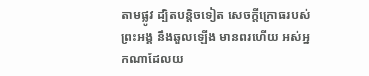តាមផ្លូវ ដ្បិតបន្តិចទៀត សេចក្ដីក្រោធរបស់ព្រះអង្គ នឹងឆួលឡើង មានពរហើយ អស់អ្នកណាដែលយ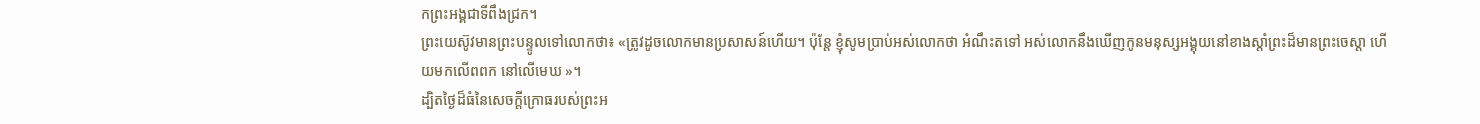កព្រះអង្គជាទីពឹងជ្រក។
ព្រះយេស៊ូវមានព្រះបន្ទូលទៅលោកថា៖ «ត្រូវដូចលោកមានប្រសាសន៍ហើយ។ ប៉ុន្តែ ខ្ញុំសូមប្រាប់អស់លោកថា អំណឹះតទៅ អស់លោកនឹងឃើញកូនមនុស្សអង្គុយនៅខាងស្តាំព្រះដ៏មានព្រះចេស្តា ហើយមកលើពពក នៅលើមេឃ »។
ដ្បិតថ្ងៃដ៏ធំនៃសេចក្ដីក្រោធរបស់ព្រះអ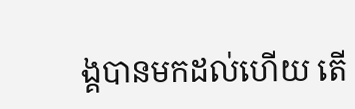ង្គបានមកដល់ហើយ តើ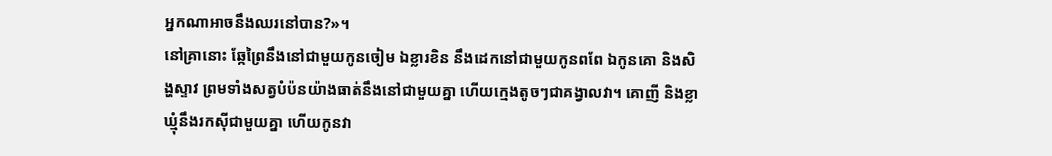អ្នកណាអាចនឹងឈរនៅបាន?»។
នៅគ្រានោះ ឆ្កែព្រៃនឹងនៅជាមួយកូនចៀម ឯខ្លារខិន នឹងដេកនៅជាមួយកូនពពែ ឯកូនគោ និងសិង្ហស្ទាវ ព្រមទាំងសត្វបំប៉នយ៉ាងធាត់នឹងនៅជាមួយគ្នា ហើយក្មេងតូចៗជាគង្វាលវា។ គោញី និងខ្លាឃ្មុំនឹងរកស៊ីជាមួយគ្នា ហើយកូនវា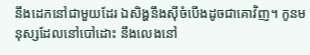នឹងដេកនៅជាមួយដែរ ឯសិង្ហនឹងស៊ីចំបើងដូចជាគោវិញ។ កូនមនុស្សដែលនៅបៅដោះ នឹងលេងនៅ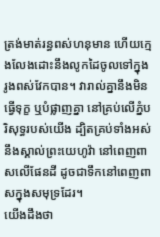ត្រង់មាត់រន្ធពស់ហនុមាន ហើយក្មេងលែងដោះនឹងលូកដៃចូលទៅក្នុង រូងពស់វែកបាន។ វារាល់គ្នានឹងមិនធ្វើទុក្ខ ឬបំផ្លាញគ្នា នៅគ្រប់លើភ្នំបរិសុទ្ធរបស់យើង ដ្បិតគ្រប់ទាំងអស់នឹងស្គាល់ព្រះយេហូវ៉ា នៅពេញពាសលើផែនដី ដូចជាទឹកនៅពេញពាសក្នុងសមុទ្រដែរ។
យើងដឹងថា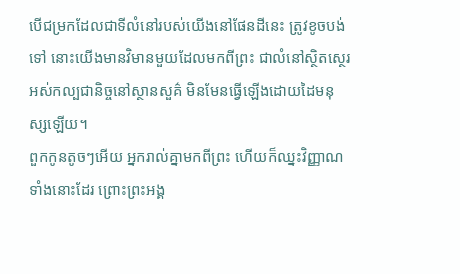បើជម្រកដែលជាទីលំនៅរបស់យើងនៅផែនដីនេះ ត្រូវខូចបង់ទៅ នោះយើងមានវិមានមួយដែលមកពីព្រះ ជាលំនៅសិ្ថតស្ថេរអស់កល្បជានិច្ចនៅស្ថានសួគ៌ មិនមែនធ្វើឡើងដោយដៃមនុស្សឡើយ។
ពួកកូនតូចៗអើយ អ្នករាល់គ្នាមកពីព្រះ ហើយក៏ឈ្នះវិញ្ញាណទាំងនោះដែរ ព្រោះព្រះអង្គ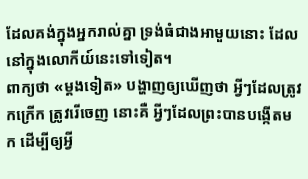ដែលគង់ក្នុងអ្នករាល់គ្នា ទ្រង់ធំជាងអាមួយនោះ ដែលនៅក្នុងលោកីយ៍នេះទៅទៀត។
ពាក្យថា «ម្តងទៀត» បង្ហាញឲ្យឃើញថា អ្វីៗដែលត្រូវកក្រើក ត្រូវរើចេញ នោះគឺ អ្វីៗដែលព្រះបានបង្កើតមក ដើម្បីឲ្យអ្វី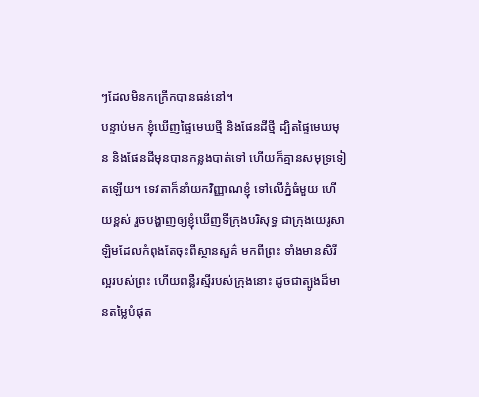ៗដែលមិនកក្រើកបានធន់នៅ។
បន្ទាប់មក ខ្ញុំឃើញផ្ទៃមេឃថ្មី និងផែនដីថ្មី ដ្បិតផ្ទៃមេឃមុន និងផែនដីមុនបានកន្លងបាត់ទៅ ហើយក៏គ្មានសមុទ្រទៀតឡើយ។ ទេវតាក៏នាំយកវិញ្ញាណខ្ញុំ ទៅលើភ្នំធំមួយ ហើយខ្ពស់ រួចបង្ហាញឲ្យខ្ញុំឃើញទីក្រុងបរិសុទ្ធ ជាក្រុងយេរូសាឡិមដែលកំពុងតែចុះពីស្ថានសួគ៌ មកពីព្រះ ទាំងមានសិរីល្អរបស់ព្រះ ហើយពន្លឺរស្មីរបស់ក្រុងនោះ ដូចជាត្បូងដ៏មានតម្លៃបំផុត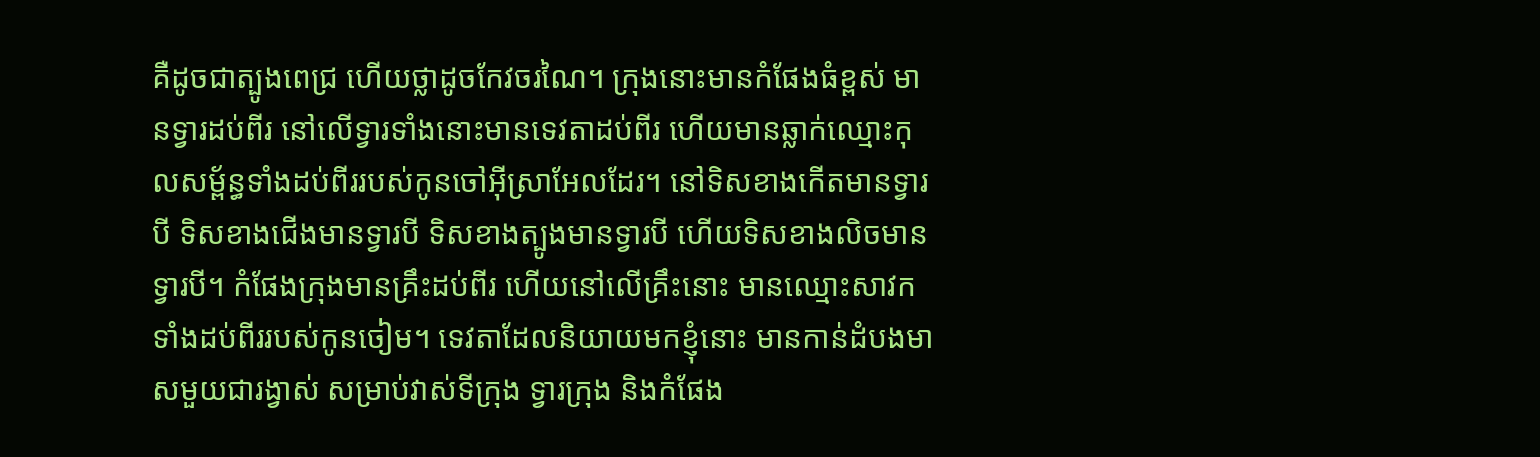គឺដូចជាត្បូងពេជ្រ ហើយថ្លាដូចកែវចរណៃ។ ក្រុងនោះមានកំផែងធំខ្ពស់ មានទ្វារដប់ពីរ នៅលើទ្វារទាំងនោះមានទេវតាដប់ពីរ ហើយមានឆ្លាក់ឈ្មោះកុលសម្ព័ន្ធទាំងដប់ពីររបស់កូនចៅអ៊ីស្រាអែលដែរ។ នៅទិសខាងកើតមានទ្វារបី ទិសខាងជើងមានទ្វារបី ទិសខាងត្បូងមានទ្វារបី ហើយទិសខាងលិចមានទ្វារបី។ កំផែងក្រុងមានគ្រឹះដប់ពីរ ហើយនៅលើគ្រឹះនោះ មានឈ្មោះសាវកទាំងដប់ពីររបស់កូនចៀម។ ទេវតាដែលនិយាយមកខ្ញុំនោះ មានកាន់ដំបងមាសមួយជារង្វាស់ សម្រាប់វាស់ទីក្រុង ទ្វារក្រុង និងកំផែង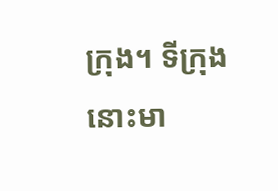ក្រុង។ ទីក្រុងនោះមា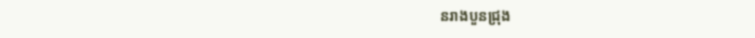នរាងបួនជ្រុង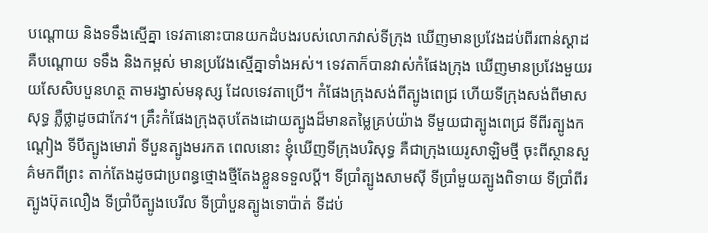បណ្តោយ និងទទឹងស្មើគ្នា ទេវតានោះបានយកដំបងរបស់លោកវាស់ទីក្រុង ឃើញមានប្រវែងដប់ពីរពាន់ស្តាដ គឺបណ្តោយ ទទឹង និងកម្ពស់ មានប្រវែងស្មើគ្នាទាំងអស់។ ទេវតាក៏បានវាស់កំផែងក្រុង ឃើញមានប្រវែងមួយរយសែសិបបួនហត្ថ តាមរង្វាស់មនុស្ស ដែលទេវតាប្រើ។ កំផែងក្រុងសង់ពីត្បូងពេជ្រ ហើយទីក្រុងសង់ពីមាសសុទ្ធ ភ្លឺថ្លាដូចជាកែវ។ គ្រឹះកំផែងក្រុងតុបតែងដោយត្បូងដ៏មានតម្លៃគ្រប់យ៉ាង ទីមួយជាត្បូងពេជ្រ ទីពីរត្បូងកណ្តៀង ទីបីត្បូងមោរ៉ា ទីបួនត្បូងមរកត ពេលនោះ ខ្ញុំឃើញទីក្រុងបរិសុទ្ធ គឺជាក្រុងយេរូសាឡិមថ្មី ចុះពីស្ថានសួគ៌មកពីព្រះ តាក់តែងដូចជាប្រពន្ធថ្មោងថ្មីតែងខ្លួនទទួលប្តី។ ទីប្រាំត្បូងសាមស៊ី ទីប្រាំមួយត្បូងពិទាយ ទីប្រាំពីរត្បូងប៊ុតលឿង ទីប្រាំបីត្បូងបេរីល ទីប្រាំបួនត្បូងទោប៉ាត់ ទីដប់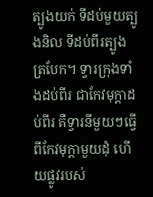ត្បូងយក់ ទីដប់មួយត្បូងនិល ទីដប់ពីរត្បូងត្របែក។ ទ្វារក្រុងទាំងដប់ពីរ ជាកែវមុក្តាដប់ពីរ គឺទ្វារនីមួយៗធ្វើពីកែវមុក្តាមួយដុំ ហើយផ្លូវរបស់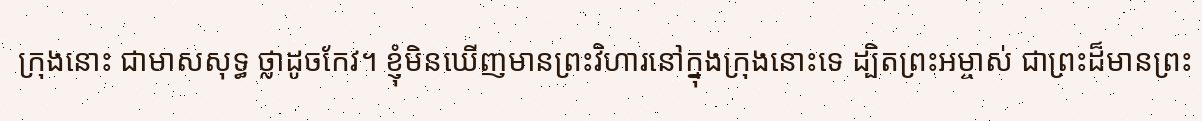ក្រុងនោះ ជាមាសសុទ្ធ ថ្លាដូចកែវ។ ខ្ញុំមិនឃើញមានព្រះវិហារនៅក្នុងក្រុងនោះទេ ដ្បិតព្រះអម្ចាស់ ជាព្រះដ៏មានព្រះ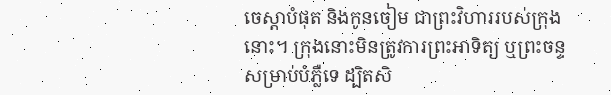ចេស្តាបំផុត និងកូនចៀម ជាព្រះវិហាររបស់ក្រុងនោះ។ ក្រុងនោះមិនត្រូវការព្រះអាទិត្យ ឬព្រះចន្ទ សម្រាប់បំភ្លឺទេ ដ្បិតសិ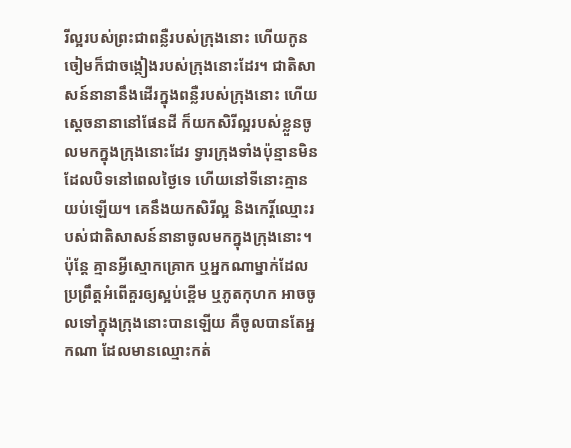រីល្អរបស់ព្រះជាពន្លឺរបស់ក្រុងនោះ ហើយកូនចៀមក៏ជាចង្កៀងរបស់ក្រុងនោះដែរ។ ជាតិសាសន៍នានានឹងដើរក្នុងពន្លឺរបស់ក្រុងនោះ ហើយស្តេចនានានៅផែនដី ក៏យកសិរីល្អរបស់ខ្លួនចូលមកក្នុងក្រុងនោះដែរ ទ្វារក្រុងទាំងប៉ុន្មានមិនដែលបិទនៅពេលថ្ងៃទេ ហើយនៅទីនោះគ្មានយប់ឡើយ។ គេនឹងយកសិរីល្អ និងកេរ្តិ៍ឈ្មោះរបស់ជាតិសាសន៍នានាចូលមកក្នុងក្រុងនោះ។ ប៉ុន្តែ គ្មានអ្វីស្មោកគ្រោក ឬអ្នកណាម្នាក់ដែលប្រព្រឹត្តអំពើគួរឲ្យស្អប់ខ្ពើម ឬភូតកុហក អាចចូលទៅក្នុងក្រុងនោះបានឡើយ គឺចូលបានតែអ្នកណា ដែលមានឈ្មោះកត់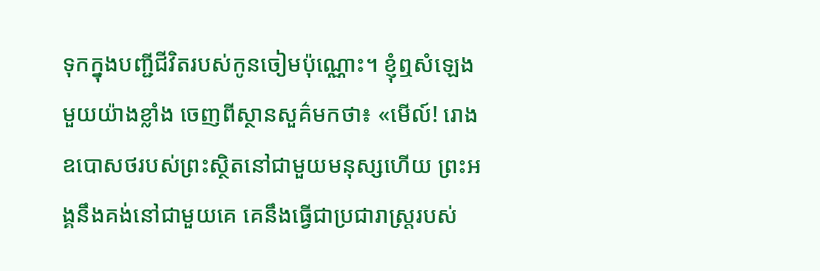ទុកក្នុងបញ្ជីជីវិតរបស់កូនចៀមប៉ុណ្ណោះ។ ខ្ញុំឮសំឡេងមួយយ៉ាងខ្លាំង ចេញពីស្ថានសួគ៌មកថា៖ «មើល៍! រោងឧបោសថរបស់ព្រះស្ថិតនៅជាមួយមនុស្សហើយ ព្រះអង្គនឹងគង់នៅជាមួយគេ គេនឹងធ្វើជាប្រជារាស្ត្ររបស់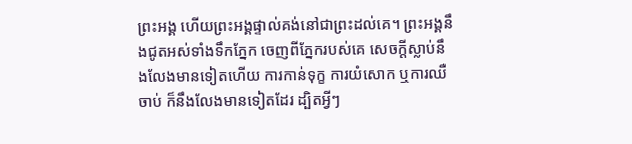ព្រះអង្គ ហើយព្រះអង្គផ្ទាល់គង់នៅជាព្រះដល់គេ។ ព្រះអង្គនឹងជូតអស់ទាំងទឹកភ្នែក ចេញពីភ្នែករបស់គេ សេចក្ដីស្លាប់នឹងលែងមានទៀតហើយ ការកាន់ទុក្ខ ការយំសោក ឬការឈឺចាប់ ក៏នឹងលែងមានទៀតដែរ ដ្បិតអ្វីៗ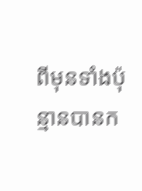ពីមុនទាំងប៉ុន្មានបានក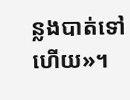ន្លងបាត់ទៅហើយ»។